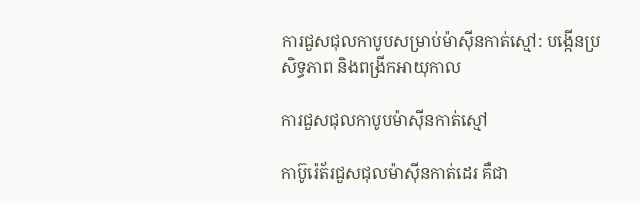ការជួសជុលកាបូបសម្រាប់ម៉ាស៊ីនកាត់ស្មៅ: បង្កើនប្រសិទ្ធភាព និងពង្រីកអាយុកាល

ការជួសជុលកាបូបម៉ាស៊ីនកាត់ស្មៅ

កាប៊ូរ៉េត័រជួសជុលម៉ាស៊ីនកាត់ដេរ គឺជា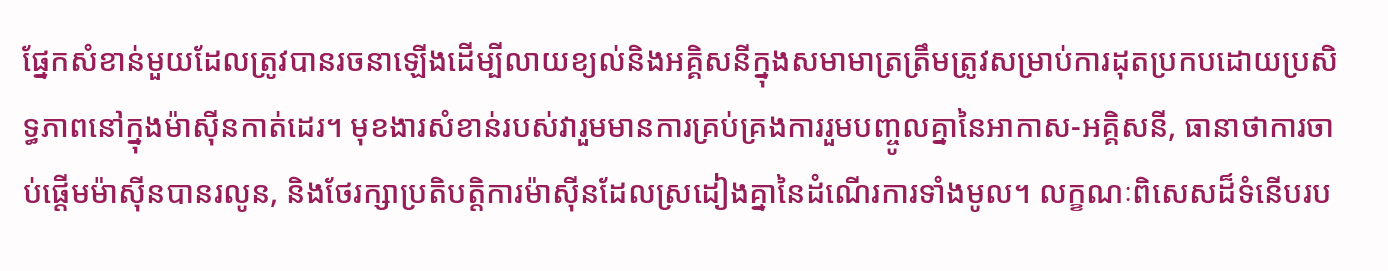ផ្នែកសំខាន់មួយដែលត្រូវបានរចនាឡើងដើម្បីលាយខ្យល់និងអគ្គិសនីក្នុងសមាមាត្រត្រឹមត្រូវសម្រាប់ការដុតប្រកបដោយប្រសិទ្ធភាពនៅក្នុងម៉ាស៊ីនកាត់ដេរ។ មុខងារសំខាន់របស់វារួមមានការគ្រប់គ្រងការរួមបញ្ចូលគ្នានៃអាកាស-អគ្គិសនី, ធានាថាការចាប់ផ្តើមម៉ាស៊ីនបានរលូន, និងថែរក្សាប្រតិបត្តិការម៉ាស៊ីនដែលស្រដៀងគ្នានៃដំណើរការទាំងមូល។ លក្ខណៈពិសេសដ៏ទំនើបរប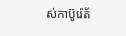ស់កាប៊ូរ៉េត័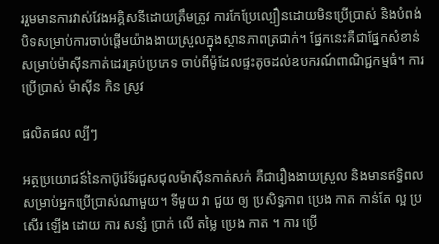ររួមមានការវាស់វែងអគ្គិសនីដោយត្រឹមត្រូវ ការកែប្រែល្បឿនដោយមិនប្រើប្រាស់ និងបំពង់បិទសម្រាប់ការចាប់ផ្តើមយ៉ាងងាយស្រួលក្នុងស្ថានភាពត្រជាក់។ ផ្នែកនេះគឺជាផ្នែកសំខាន់សម្រាប់ម៉ាស៊ីនកាត់ដេរគ្រប់ប្រភេទ ចាប់ពីម៉ូដែលផ្ទះតូចដល់ឧបករណ៍ពាណិជ្ជកម្មធំ។ ការ ប្រើប្រាស់ ម៉ាស៊ីន កិន ស្រូវ

ផលិតផល ល្បីៗ

អត្ថប្រយោជន៍នៃកាប៊ូរ៉េទ័រជួសជុលម៉ាស៊ីនកាត់សក់ គឺជារឿងងាយស្រួល និងមានឥទ្ធិពលសម្រាប់អ្នកប្រើប្រាស់ណាមួយ។ ទីមួយ វា ជួយ ឲ្យ ប្រសិទ្ធភាព ប្រេង កាត កាន់តែ ល្អ ប្រសើរ ឡើង ដោយ ការ សន្សំ ប្រាក់ លើ តម្លៃ ប្រេង កាត ។ ការ ប្រើ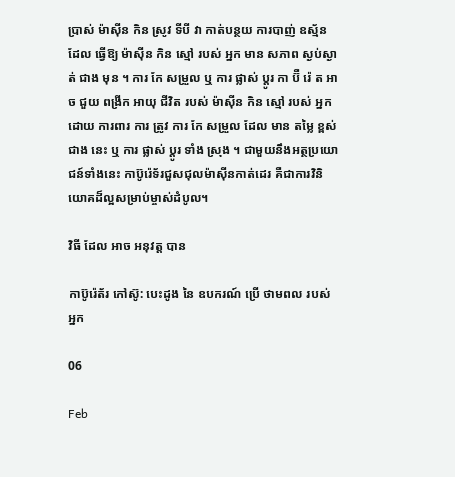ប្រាស់ ម៉ាស៊ីន កិន ស្រូវ ទីបី វា កាត់បន្ថយ ការបាញ់ ឧស្ម័ន ដែល ធ្វើឱ្យ ម៉ាស៊ីន កិន ស្មៅ របស់ អ្នក មាន សភាព ស្ងប់ស្ងាត់ ជាង មុន ។ ការ កែ សម្រួល ឬ ការ ផ្លាស់ ប្តូរ កា ប៊ឺ រ៉េ ត អាច ជួយ ពង្រីក អាយុ ជីវិត របស់ ម៉ាស៊ីន កិន ស្មៅ របស់ អ្នក ដោយ ការពារ ការ ត្រូវ ការ កែ សម្រួល ដែល មាន តម្លៃ ខ្ពស់ ជាង នេះ ឬ ការ ផ្លាស់ ប្តូរ ទាំង ស្រុង ។ ជាមួយនឹងអត្ថប្រយោជន៍ទាំងនេះ កាប៊ូរ៉េទ័រជួសជុលម៉ាស៊ីនកាត់ដេរ គឺជាការវិនិយោគដ៏ល្អសម្រាប់ម្ចាស់ដំបូល។

វិធី ដែល អាច អនុវត្ត បាន

កាប៊ូរ៉េត័រ កៅស៊ូ: បេះដូង នៃ ឧបករណ៍ ប្រើ ថាមពល របស់ អ្នក

06

Feb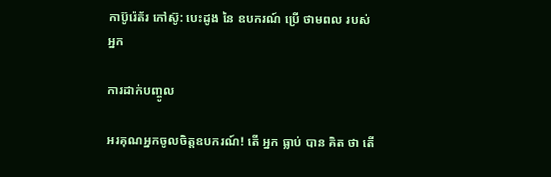កាប៊ូរ៉េត័រ កៅស៊ូ: បេះដូង នៃ ឧបករណ៍ ប្រើ ថាមពល របស់ អ្នក

ការដាក់បញ្ចូល

អរគុណអ្នកចូលចិត្តឧបករណ៍! តើ អ្នក ធ្លាប់ បាន គិត ថា តើ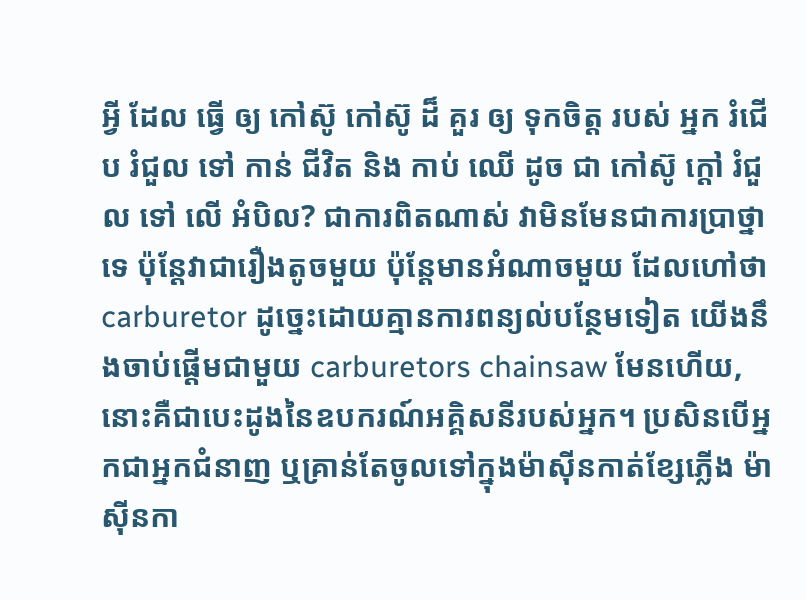អ្វី ដែល ធ្វើ ឲ្យ កៅស៊ូ កៅស៊ូ ដ៏ គួរ ឲ្យ ទុកចិត្ត របស់ អ្នក រំជើប រំជួល ទៅ កាន់ ជីវិត និង កាប់ ឈើ ដូច ជា កៅស៊ូ ក្តៅ រំជួល ទៅ លើ អំបិល? ជាការពិតណាស់ វាមិនមែនជាការប្រាថ្នាទេ ប៉ុន្តែវាជារឿងតូចមួយ ប៉ុន្តែមានអំណាចមួយ ដែលហៅថា carburetor ដូច្នេះដោយគ្មានការពន្យល់បន្ថែមទៀត យើងនឹងចាប់ផ្តើមជាមួយ carburetors chainsaw មែនហើយ, នោះគឺជាបេះដូងនៃឧបករណ៍អគ្គិសនីរបស់អ្នក។ ប្រសិនបើអ្នកជាអ្នកជំនាញ ឬគ្រាន់តែចូលទៅក្នុងម៉ាស៊ីនកាត់ខ្សែភ្លើង ម៉ាស៊ីនកា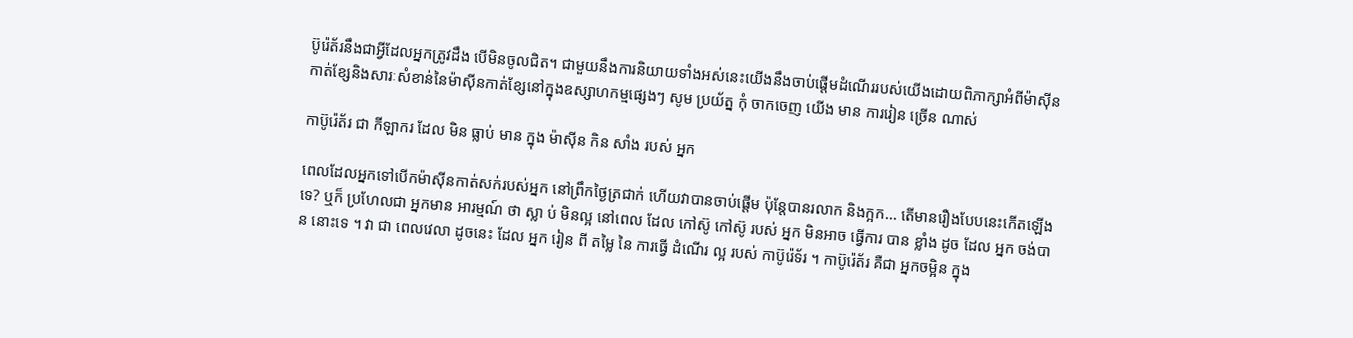ប៊ូរ៉េត័រនឹងជាអ្វីដែលអ្នកត្រូវដឹង បើមិនចូលជិត។ ជាមួយនឹងការនិយាយទាំងអស់នេះយើងនឹងចាប់ផ្តើមដំណើររបស់យើងដោយពិភាក្សាអំពីម៉ាស៊ីនកាត់ខ្សែនិងសារៈសំខាន់នៃម៉ាស៊ីនកាត់ខ្សែនៅក្នុងឧស្សាហកម្មផ្សេងៗ សូម ប្រយ័ត្ន កុំ ចាកចេញ យើង មាន ការរៀន ច្រើន ណាស់

កាប៊ូរ៉េត័រ ជា កីឡាករ ដែល មិន ធ្លាប់ មាន ក្នុង ម៉ាស៊ីន កិន សាំង របស់ អ្នក

ពេលដែលអ្នកទៅបើកម៉ាស៊ីនកាត់សក់របស់អ្នក នៅព្រឹកថ្ងៃត្រជាក់ ហើយវាបានចាប់ផ្តើម ប៉ុន្តែបានរលាក និងក្អក... តើមានរឿងបែបនេះកើតឡើងទេ? ឬក៏ ប្រហែលជា អ្នកមាន អារម្មណ៍ ថា ស្លា ប់ មិនល្អ នៅពេល ដែល កៅស៊ូ កៅស៊ូ របស់ អ្នក មិនអាច ធ្វើការ បាន ខ្លាំង ដូច ដែល អ្នក ចង់បាន នោះទេ ។ វា ជា ពេលវេលា ដូចនេះ ដែល អ្នក រៀន ពី តម្លៃ នៃ ការធ្វើ ដំណើរ ល្អ របស់ កាប៊ូរ៉េទ័រ ។ កាប៊ូរ៉េត័រ គឺជា អ្នកចម្អិន ក្នុង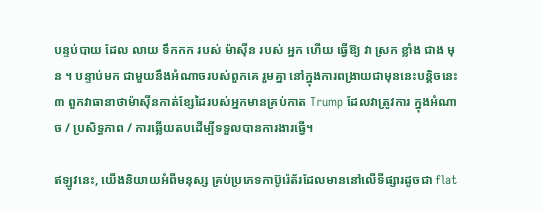បន្ទប់បាយ ដែល លាយ ទឹកកក របស់ ម៉ាស៊ីន របស់ អ្នក ហើយ ធ្វើឱ្យ វា ស្រក ខ្លាំង ជាង មុន ។ បន្ទាប់មក ជាមួយនឹងអំណាចរបស់ពួកគេ រួមគ្នា នៅក្នុងការពង្រាយជាមុននេះបន្តិចនេះ ៣ ពួកវាធានាថាម៉ាស៊ីនកាត់ខ្សែដៃរបស់អ្នកមានគ្រប់កាត Trump ដែលវាត្រូវការ ក្នុងអំណាច / ប្រសិទ្ធភាព / ការឆ្លើយតបដើម្បីទទួលបានការងារធ្វើ។

ឥឡូវនេះ, យើងនិយាយអំពីមនុស្ស គ្រប់ប្រភេទកាប៊ូរ៉េត័រដែលមាននៅលើទីផ្សារដូចជា flat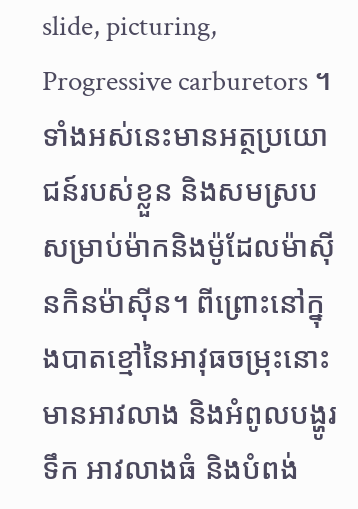slide, picturing, Progressive carburetors ។ ទាំងអស់នេះមានអត្ថប្រយោជន៍របស់ខ្លួន និងសមស្របសម្រាប់ម៉ាកនិងម៉ូដែលម៉ាស៊ីនកិនម៉ាស៊ីន។ ពីព្រោះនៅក្នុងបាតខ្មៅនៃអាវុធចម្រុះនោះ មានអាវលាង និងអំពូលបង្ហូរទឹក អាវលាងធំ និងបំពង់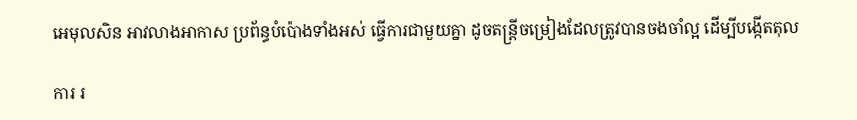អេមុលសិន អាវលាងអាកាស ប្រព័ន្ធបំប៉ោងទាំងអស់ ធ្វើការជាមួយគ្នា ដូចតន្ត្រីចម្រៀងដែលត្រូវបានចងចាំល្អ ដើម្បីបង្កើតតុល

ការ រ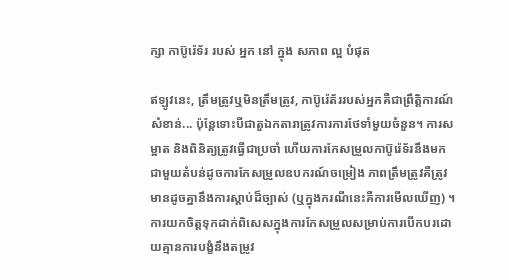ក្សា កាប៊ូរ៉េទ័រ របស់ អ្នក នៅ ក្នុង សភាព ល្អ បំផុត

ឥឡូវនេះ, ត្រឹមត្រូវឬមិនត្រឹមត្រូវ, កាប៊ូរ៉េត័ររបស់អ្នកគឺជាព្រឹត្តិការណ៍សំខាន់... ប៉ុន្តែទោះបីជាតួឯកតារាត្រូវការការថែទាំមួយចំនួន។ ការសម្អាត និងពិនិត្យត្រូវធ្វើជាប្រចាំ ហើយការកែសម្រួលកាប៊ូរ៉េទ័រនឹងមកជាមួយតំបន់ដូចការកែសម្រួលឧបករណ៍ចម្រៀង ភាពត្រឹមត្រូវគឺត្រូវមានដូចគ្នានឹងការស្តាប់ដ៏ច្បាស់ (ឬក្នុងករណីនេះគឺការមើលឃើញ) ។ ការយកចិត្តទុកដាក់ពិសេសក្នុងការកែសម្រួលសម្រាប់ការបើកបរដោយគ្មានការបង្ខំនឹងតម្រូវ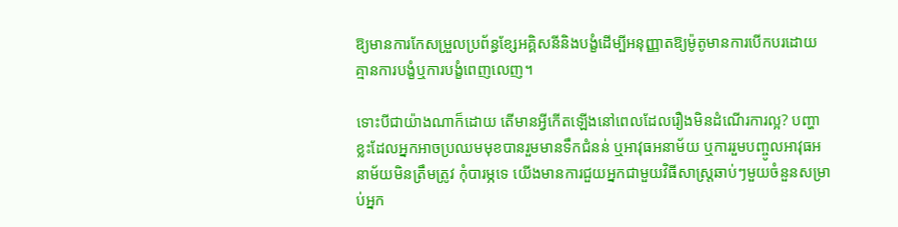ឱ្យមានការកែសម្រួលប្រព័ន្ធខ្សែអគ្គិសនីនិងបង្ខំដើម្បីអនុញ្ញាតឱ្យម៉ូតូមានការបើកបរដោយគ្មានការបង្ខំឬការបង្ខំពេញលេញ។

ទោះបីជាយ៉ាងណាក៏ដោយ តើមានអ្វីកើតឡើងនៅពេលដែលរឿងមិនដំណើរការល្អ? បញ្ហាខ្លះដែលអ្នកអាចប្រឈមមុខបានរួមមានទឹកជំនន់ ឬអាវុធអនាម័យ ឬការរួមបញ្ចូលអាវុធអនាម័យមិនត្រឹមត្រូវ កុំបារម្ភទេ យើងមានការជួយអ្នកជាមួយវិធីសាស្ត្រឆាប់ៗមួយចំនួនសម្រាប់អ្នក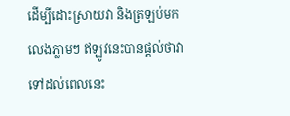ដើម្បីដោះស្រាយវា និងត្រឡប់មកលេងភ្លាមៗ ឥឡូវនេះបានផ្តល់ថាវាទៅដល់ពេលនេះ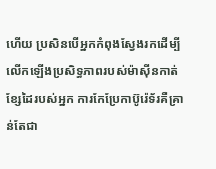ហើយ ប្រសិនបើអ្នកកំពុងស្វែងរកដើម្បីលើកឡើងប្រសិទ្ធភាពរបស់ម៉ាស៊ីនកាត់ខ្សែដៃរបស់អ្នក ការកែប្រែកាប៊ូរ៉េទ័រគឺគ្រាន់តែជា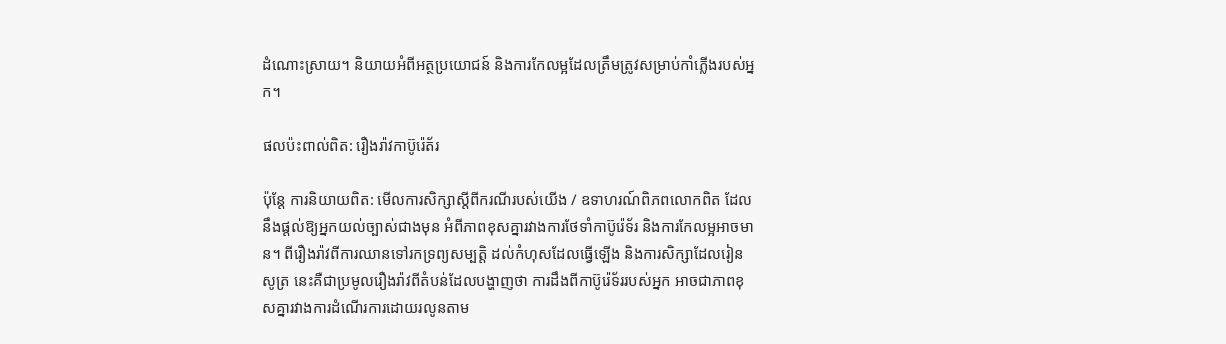ដំណោះស្រាយ។ និយាយអំពីអត្ថប្រយោជន៍ និងការកែលម្អដែលត្រឹមត្រូវសម្រាប់កាំភ្លើងរបស់អ្នក។

ផលប៉ះពាល់ពិត: រឿងរ៉ាវកាប៊ូរ៉េត័រ

ប៉ុន្តែ ការនិយាយពិត: មើលការសិក្សាស្តីពីករណីរបស់យើង / ឧទាហរណ៍ពិភពលោកពិត ដែលនឹងផ្តល់ឱ្យអ្នកយល់ច្បាស់ជាងមុន អំពីភាពខុសគ្នារវាងការថែទាំកាប៊ូរ៉េទ័រ និងការកែលម្អអាចមាន។ ពីរឿងរ៉ាវពីការឈានទៅរកទ្រព្យសម្បត្តិ ដល់កំហុសដែលធ្វើឡើង និងការសិក្សាដែលរៀនសូត្រ នេះគឺជាប្រមូលរឿងរ៉ាវពីតំបន់ដែលបង្ហាញថា ការដឹងពីកាប៊ូរ៉េទ័ររបស់អ្នក អាចជាភាពខុសគ្នារវាងការដំណើរការដោយរលូនតាម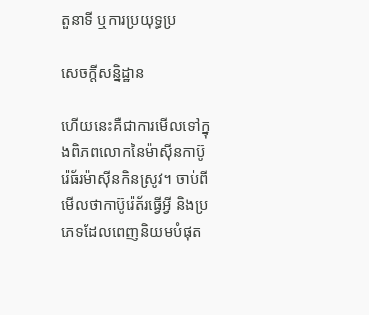តួនាទី ឬការប្រយុទ្ធប្រ

សេចក្តីសន្និដ្ឋាន

ហើយនេះគឺជាការមើលទៅក្នុងពិភពលោកនៃម៉ាស៊ីនកាប៊ូរ៉េធ័រម៉ាស៊ីនកិនស្រូវ។ ចាប់ពីមើលថាកាប៊ូរ៉េត័រធ្វើអ្វី និងប្រភេទដែលពេញនិយមបំផុត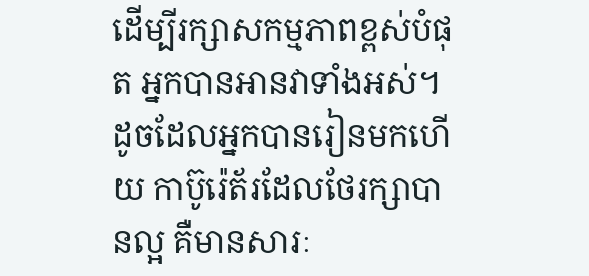ដើម្បីរក្សាសកម្មភាពខ្ពស់បំផុត អ្នកបានអានវាទាំងអស់។ ដូចដែលអ្នកបានរៀនមកហើយ កាប៊ូរ៉េត័រដែលថែរក្សាបានល្អ គឺមានសារៈ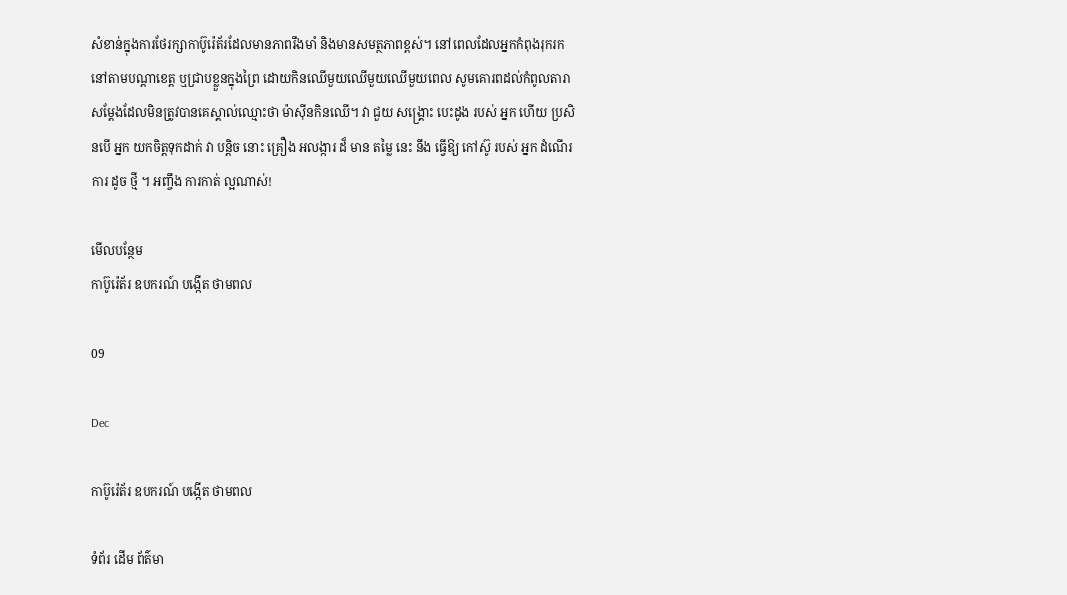សំខាន់ក្នុងការថែរក្សាកាប៊ូរ៉េត័រដែលមានភាពរឹងមាំ និងមានសមត្ថភាពខ្ពស់។ នៅពេលដែលអ្នកកំពុងរុករកនៅតាមបណ្តាខេត្ត ឬជ្រាបខ្លួនក្នុងព្រៃ ដោយកិនឈើមួយឈើមួយឈើមួយពេល សូមគោរពដល់កំពូលតារាសម្តែងដែលមិនត្រូវបានគេស្គាល់ឈ្មោះថា ម៉ាស៊ីនកិនឈើ។ វា ជួយ សង្គ្រោះ បេះដូង របស់ អ្នក ហើយ ប្រសិនបើ អ្នក យកចិត្តទុកដាក់ វា បន្តិច នោះ គ្រឿង អលង្ការ ដ៏ មាន តម្លៃ នេះ នឹង ធ្វើឱ្យ កៅស៊ូ របស់ អ្នក ដំណើរការ ដូច ថ្មី ។ អញ្ចឹង ការកាត់ ល្អណាស់!

មើលបន្ថែម
កាប៊ូរ៉េត័រ ឧបករណ៍ បង្កើត ថាមពល

09

Dec

កាប៊ូរ៉េត័រ ឧបករណ៍ បង្កើត ថាមពល

ទំព័រ ដើម ព័ត៌មា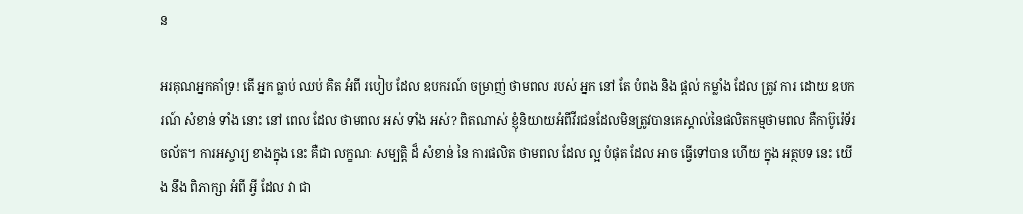ន

អរគុណអ្នកគាំទ្រ! តើ អ្នក ធ្លាប់ ឈប់ គិត អំពី របៀប ដែល ឧបករណ៍ ចម្រាញ់ ថាមពល របស់ អ្នក នៅ តែ បំពង និង ផ្តល់ កម្លាំង ដែល ត្រូវ ការ ដោយ ឧបករណ៍ សំខាន់ ទាំង នោះ នៅ ពេល ដែល ថាមពល អស់ ទាំង អស់? ពិតណាស់ ខ្ញុំនិយាយអំពីវីរជនដែលមិនត្រូវបានគេស្គាល់នៃផលិតកម្មថាមពល គឺកាប៊ូរ៉េទ័រចល័ត។ ការអស្ចារ្យ ខាងក្នុង នេះ គឺជា លក្ខណៈ សម្បត្តិ ដ៏ សំខាន់ នៃ ការផលិត ថាមពល ដែល ល្អ បំផុត ដែល អាច ធ្វើទៅបាន ហើយ ក្នុង អត្ថបទ នេះ យើង នឹង ពិភាក្សា អំពី អ្វី ដែល វា ជា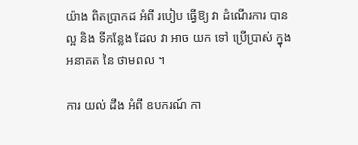យ៉ាង ពិតប្រាកដ អំពី របៀប ធ្វើឱ្យ វា ដំណើរការ បាន ល្អ និង ទីកន្លែង ដែល វា អាច យក ទៅ ប្រើប្រាស់ ក្នុង អនាគត នៃ ថាមពល ។

ការ យល់ ដឹង អំពី ឧបករណ៍ កា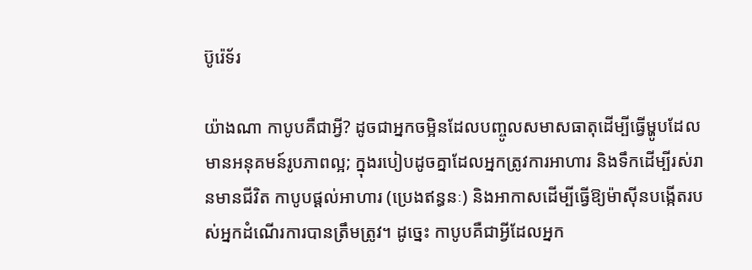ប៊ូរ៉េទ័រ

យ៉ាងណា កាបូបគឺជាអ្វី? ដូចជាអ្នកចម្អិនដែលបញ្ចូលសមាសធាតុដើម្បីធ្វើម្ហូបដែលមានអនុគមន៍រូបភាពល្អ; ក្នុងរបៀបដូចគ្នាដែលអ្នកត្រូវការអាហារ និងទឹកដើម្បីរស់រានមានជីវិត កាបូបផ្តល់អាហារ (ប្រេងឥន្ធនៈ) និងអាកាសដើម្បីធ្វើឱ្យម៉ាស៊ីនបង្កើតរបស់អ្នកដំណើរការបានត្រឹមត្រូវ។ ដូច្នេះ កាបូបគឺជាអ្វីដែលអ្នក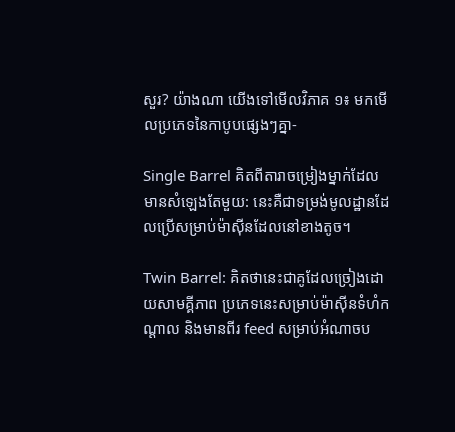សួរ? យ៉ាងណា យើងទៅមើលវិភាគ ១៖ មកមើលប្រភេទនៃកាបូបផ្សេងៗគ្នា-

Single Barrel គិតពីតារាចម្រៀងម្នាក់ដែលមានសំឡេងតែមួយ: នេះគឺជាទម្រង់មូលដ្ឋានដែលប្រើសម្រាប់ម៉ាស៊ីនដែលនៅខាងតូច។

Twin Barrel: គិតថានេះជាគូដែលច្រៀងដោយសាមគ្គីភាព ប្រភេទនេះសម្រាប់ម៉ាស៊ីនទំហំកណ្តាល និងមានពីរ feed សម្រាប់អំណាចប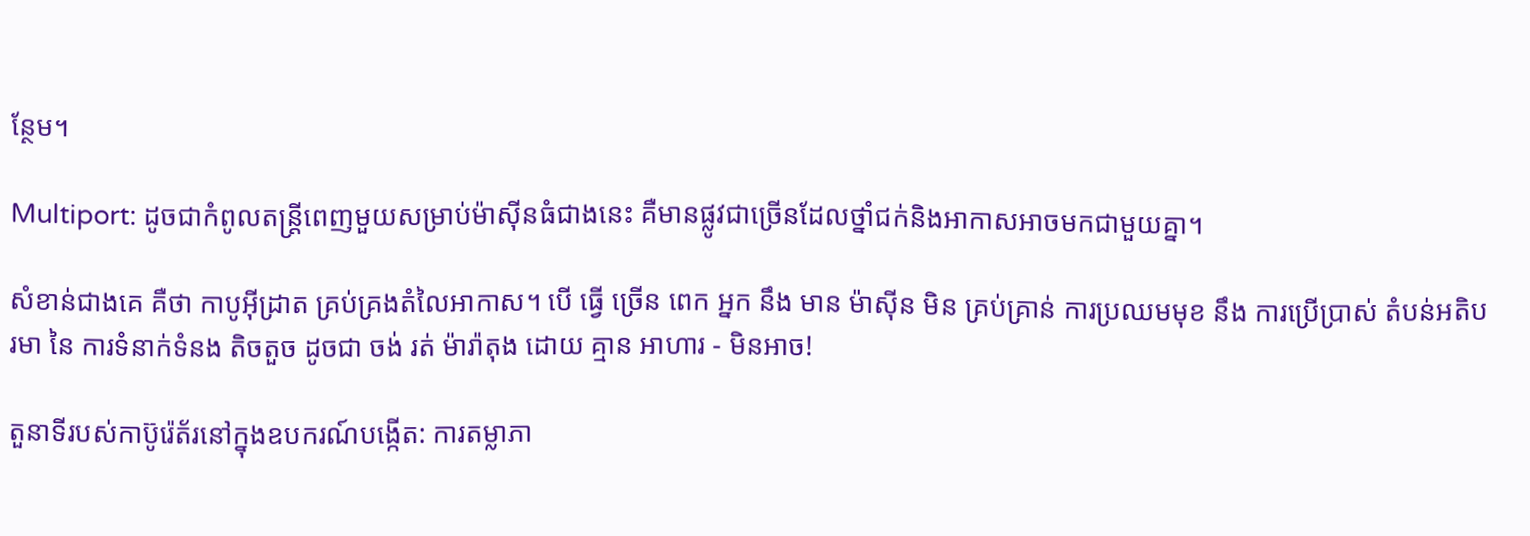ន្ថែម។

Multiport: ដូចជាកំពូលតន្ត្រីពេញមួយសម្រាប់ម៉ាស៊ីនធំជាងនេះ គឺមានផ្លូវជាច្រើនដែលថ្នាំជក់និងអាកាសអាចមកជាមួយគ្នា។

សំខាន់ជាងគេ គឺថា កាបូអ៊ីដ្រាត គ្រប់គ្រងតំលៃអាកាស។ បើ ធ្វើ ច្រើន ពេក អ្នក នឹង មាន ម៉ាស៊ីន មិន គ្រប់គ្រាន់ ការប្រឈមមុខ នឹង ការប្រើប្រាស់ តំបន់អតិបរមា នៃ ការទំនាក់ទំនង តិចតួច ដូចជា ចង់ រត់ ម៉ារ៉ាតុង ដោយ គ្មាន អាហារ - មិនអាច!

តួនាទីរបស់កាប៊ូរ៉េត័រនៅក្នុងឧបករណ៍បង្កើត: ការតម្លាភា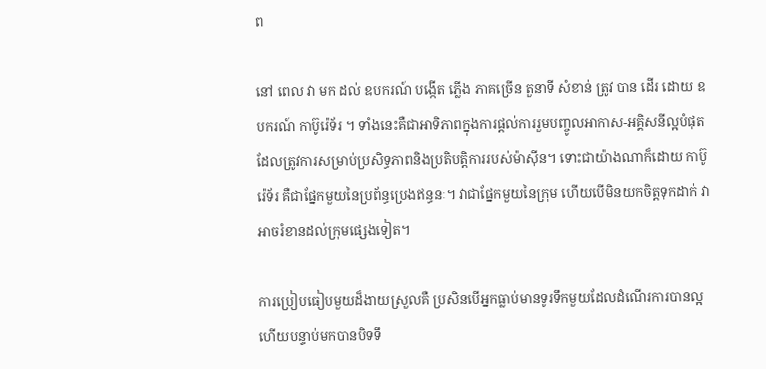ព

នៅ ពេល វា មក ដល់ ឧបករណ៍ បង្កើត ភ្លើង ភាគច្រើន តួនាទី សំខាន់ ត្រូវ បាន ដើរ ដោយ ឧបករណ៍ កាប៊ូរ៉េទ័រ ។ ទាំងនេះគឺជាអាទិភាពក្នុងការផ្តល់ការរួមបញ្ចូលអាកាស-អគ្គិសនីល្អបំផុតដែលត្រូវការសម្រាប់ប្រសិទ្ធភាពនិងប្រតិបត្តិការរបស់ម៉ាស៊ីន។ ទោះជាយ៉ាងណាក៏ដោយ កាប៊ូរ៉េទ័រ គឺជាផ្នែកមួយនៃប្រព័ន្ធប្រេងឥន្ធនៈ។ វាជាផ្នែកមួយនៃក្រុម ហើយបើមិនយកចិត្តទុកដាក់ វាអាចរំខានដល់ក្រុមផ្សេងទៀត។

ការប្រៀបធៀបមួយដ៏ងាយស្រួលគឺ ប្រសិនបើអ្នកធ្លាប់មានទូរទឹកមួយដែលដំណើរការបានល្អ ហើយបន្ទាប់មកបានបិទទឹ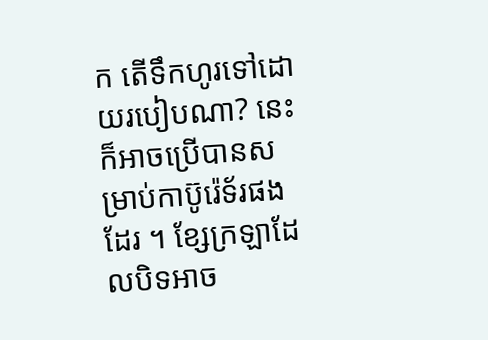ក តើទឹកហូរទៅដោយរបៀបណា? នេះក៏អាចប្រើបានសម្រាប់កាប៊ូរ៉េទ័រផងដែរ ។ ខ្សែក្រឡាដែលបិទអាច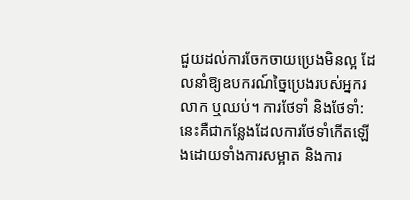ជួយដល់ការចែកចាយប្រេងមិនល្អ ដែលនាំឱ្យឧបករណ៍ច្នៃប្រេងរបស់អ្នករលាក ឬឈប់។ ការថែទាំ និងថែទាំ: នេះគឺជាកន្លែងដែលការថែទាំកើតឡើងដោយទាំងការសម្អាត និងការ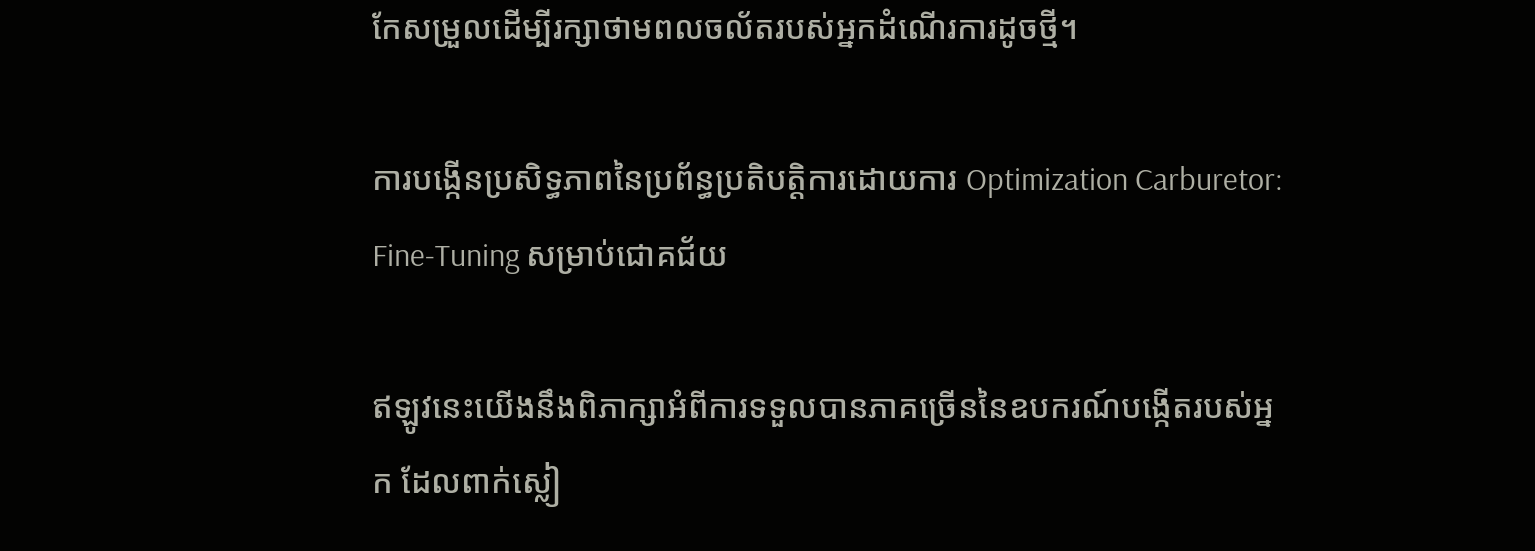កែសម្រួលដើម្បីរក្សាថាមពលចល័តរបស់អ្នកដំណើរការដូចថ្មី។

ការបង្កើនប្រសិទ្ធភាពនៃប្រព័ន្ធប្រតិបត្តិការដោយការ Optimization Carburetor: Fine-Tuning សម្រាប់ជោគជ័យ

ឥឡូវនេះយើងនឹងពិភាក្សាអំពីការទទួលបានភាគច្រើននៃឧបករណ៍បង្កើតរបស់អ្នក ដែលពាក់ស្លៀ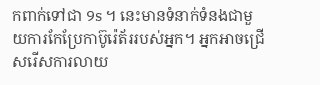កពាក់ទៅជា 9s ។ នេះមានទំនាក់ទំនងជាមួយការកែប្រែកាប៊ូរ៉េត័ររបស់អ្នក។ អ្នកអាចជ្រើសរើសការលាយ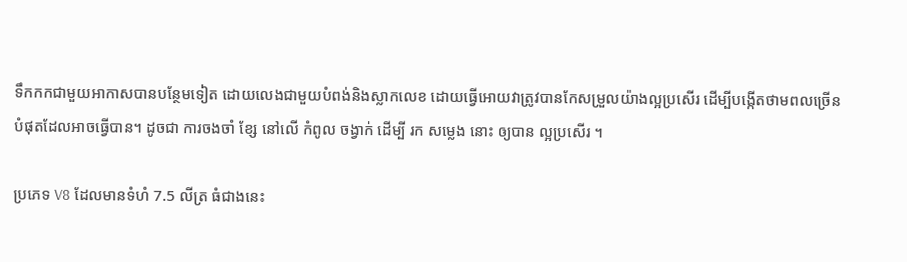ទឹកកកជាមួយអាកាសបានបន្ថែមទៀត ដោយលេងជាមួយបំពង់និងស្លាកលេខ ដោយធ្វើអោយវាត្រូវបានកែសម្រួលយ៉ាងល្អប្រសើរ ដើម្បីបង្កើតថាមពលច្រើនបំផុតដែលអាចធ្វើបាន។ ដូចជា ការចងចាំ ខ្សែ នៅលើ កំពូល ចង្វាក់ ដើម្បី រក សម្លេង នោះ ឲ្យបាន ល្អប្រសើរ ។

ប្រភេទ V8 ដែលមានទំហំ 7.5 លីត្រ ធំជាងនេះ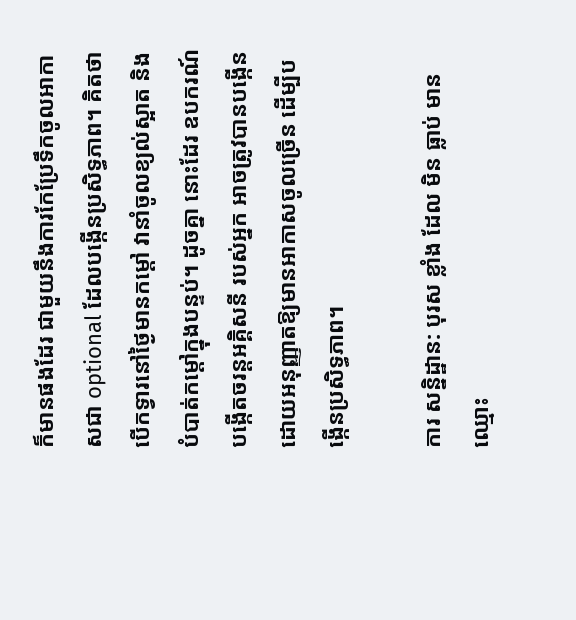ក៏មានផងដែរ ជាមួយនឹងការកែប្រែទឹកចូលអាកាសជា optional ដែលបង្កើនប្រសិទ្ធភាព។ គិតថា បើកទ្វារនៅថ្ងៃមានកម្តៅ វានាំចូលខ្យល់ស្អាត និងបំបាត់កម្តៅក្នុងបន្ទប់។ ដូចគ្នា នោះដែរ ឧបករណ៍បង្កើតចរន្តអគ្គិសនី របស់អ្នក អាចត្រូវបានបង្កើន ដោយអនុញ្ញាតឱ្យមានអាកាសចូលច្រើន ដើម្បីបង្កើនប្រសិទ្ធភាព។

ការ សន្និដ្ឋាន: បុរស ខ្លាំង ដែល មិន ធ្លាប់ មាន ឈ្មោះ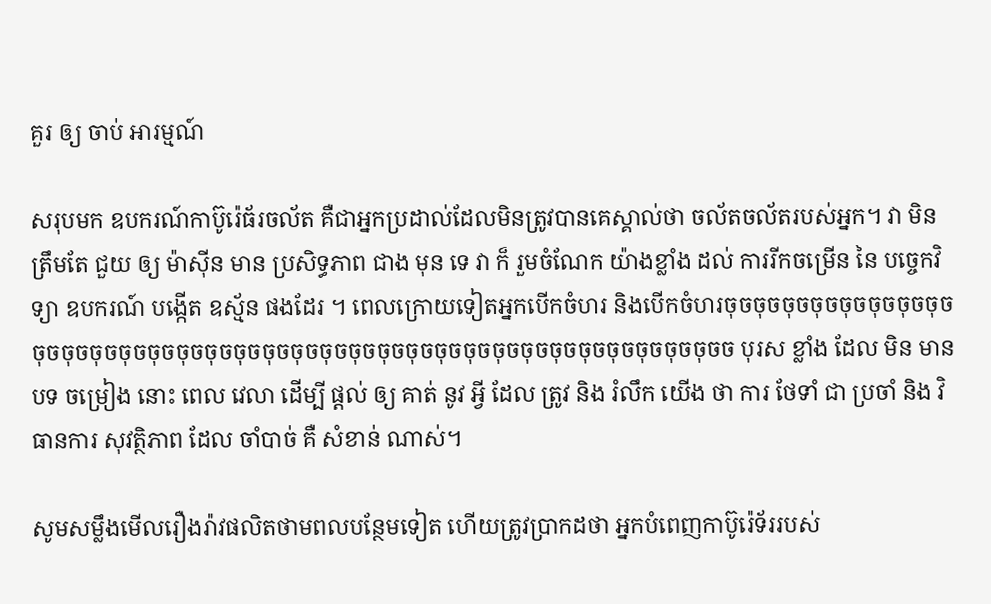គួរ ឲ្យ ចាប់ អារម្មណ៍

សរុបមក ឧបករណ៍កាប៊ូរ៉េធ័រចល័ត គឺជាអ្នកប្រដាល់ដែលមិនត្រូវបានគេស្គាល់ថា ចល័តចល័តរបស់អ្នក។ វា មិន ត្រឹមតែ ជួយ ឲ្យ ម៉ាស៊ីន មាន ប្រសិទ្ធភាព ជាង មុន ទេ វា ក៏ រួមចំណែក យ៉ាងខ្លាំង ដល់ ការរីកចម្រើន នៃ បច្ចេកវិទ្យា ឧបករណ៍ បង្កើត ឧស្ម័ន ផងដែរ ។ ពេលក្រោយទៀតអ្នកបើកចំហរ និងបើកចំហរចុចចុចចុចចុចចុចចុចចុចចុចចុចចុចចុចចុចចុចចុចចុចចុចចុចចុចចុចចុចចុចចុចចុចចុចចុចចុចចុចចុចចុចចុចចុចចុចច បុរស ខ្លាំង ដែល មិន មាន បទ ចម្រៀង នោះ ពេល វេលា ដើម្បី ផ្តល់ ឲ្យ គាត់ នូវ អ្វី ដែល ត្រូវ និង រំលឹក យើង ថា ការ ថែទាំ ជា ប្រចាំ និង វិធានការ សុវត្ថិភាព ដែល ចាំបាច់ គឺ សំខាន់ ណាស់។

សូមសម្លឹងមើលរឿងរ៉ាវផលិតថាមពលបន្ថែមទៀត ហើយត្រូវប្រាកដថា អ្នកបំពេញកាប៊ូរ៉េទ័ររបស់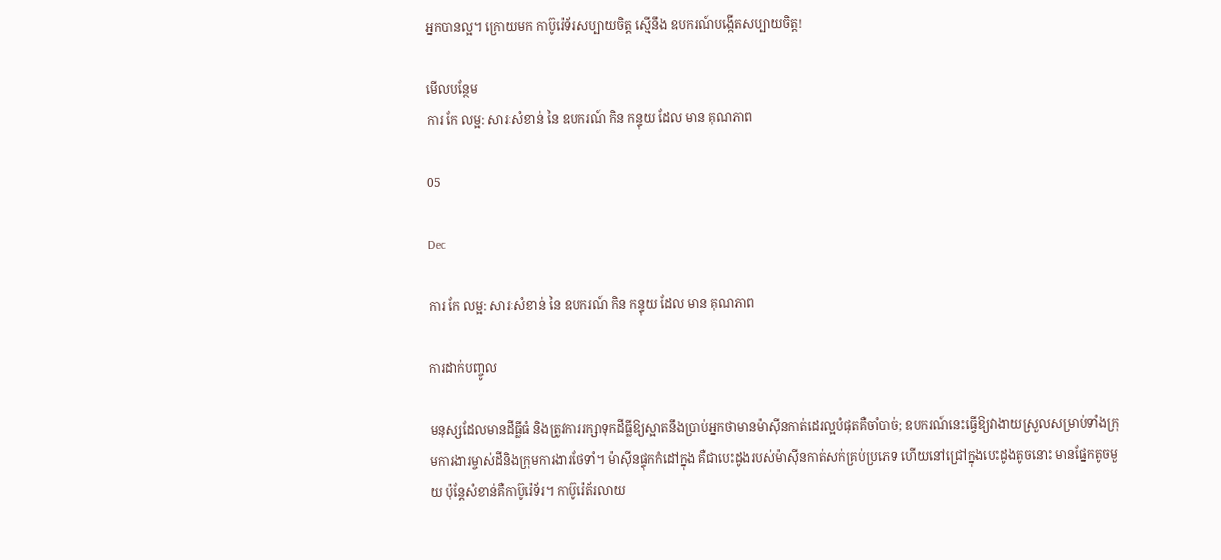អ្នកបានល្អ។ ក្រោយមក កាប៊ូរ៉េទ័រសប្បាយចិត្ត ស្មើនឹង ឧបករណ៍បង្កើតសប្បាយចិត្ត!

មើលបន្ថែម
ការ កែ លម្អ: សារៈសំខាន់ នៃ ឧបករណ៍ កិន កន្ទុយ ដែល មាន គុណភាព

05

Dec

ការ កែ លម្អ: សារៈសំខាន់ នៃ ឧបករណ៍ កិន កន្ទុយ ដែល មាន គុណភាព

ការដាក់បញ្ចូល

មនុស្សដែលមានដីធ្លីធំ និងត្រូវការរក្សាទុកដីធ្លីឱ្យស្អាតនឹងប្រាប់អ្នកថាមានម៉ាស៊ីនកាត់ដេរល្អបំផុតគឺចាំបាច់; ឧបករណ៍នេះធ្វើឱ្យវាងាយស្រួលសម្រាប់ទាំងក្រុមការងារម្ចាស់ដីនិងក្រុមការងារថែទាំ។ ម៉ាស៊ីនផ្ទុកកំដៅក្នុង គឺជាបេះដូងរបស់ម៉ាស៊ីនកាត់សក់គ្រប់ប្រភេទ ហើយនៅជ្រៅក្នុងបេះដូងតូចនោះ មានផ្នែកតូចមួយ ប៉ុន្តែសំខាន់គឺកាប៊ូរ៉េទ័រ។ កាប៊ូរ៉េត័រលាយ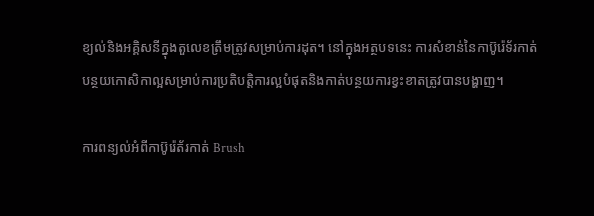ខ្យល់និងអគ្គិសនីក្នុងតួលេខត្រឹមត្រូវសម្រាប់ការដុត។ នៅក្នុងអត្ថបទនេះ ការសំខាន់នៃកាប៊ូរ៉េទ័រកាត់បន្ថយកោសិកាល្អសម្រាប់ការប្រតិបត្តិការល្អបំផុតនិងកាត់បន្ថយការខ្វះខាតត្រូវបានបង្ហាញ។

ការពន្យល់អំពីកាប៊ូរ៉េត័រកាត់ Brush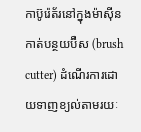កាប៊ូរ៉េត័រនៅក្នុងម៉ាស៊ីនកាត់បន្ថយប៊ឺស (brush cutter) ដំណើរការដោយទាញខ្យល់តាមរយៈ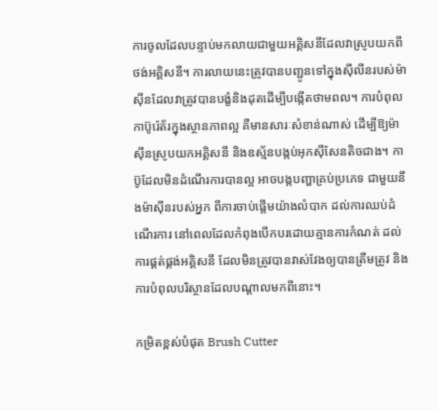ការចូលដែលបន្ទាប់មកលាយជាមួយអគ្គិសនីដែលវាស្រូបយកពីថង់អគ្គិសនី។ ការលាយនេះត្រូវបានបញ្ជូនទៅក្នុងស៊ីលីនរបស់ម៉ាស៊ីនដែលវាត្រូវបានបង្ខំនិងដុតដើម្បីបង្កើតថាមពល។ ការបំពុលកាប៊ូរ៉េត័រក្នុងស្ថានភាពល្អ គឺមានសារៈសំខាន់ណាស់ ដើម្បីឱ្យម៉ាស៊ីនស្រូបយកអគ្គិសនី និងឧស្ម័នបង្កប់អុកស៊ីសែនតិចជាង។ កាប៊ូដែលមិនដំណើរការបានល្អ អាចបង្កបញ្ហាគ្រប់ប្រភេទ ជាមួយនឹងម៉ាស៊ីនរបស់អ្នក ពីការចាប់ផ្តើមយ៉ាងលំបាក ដល់ការឈប់ដំណើរការ នៅពេលដែលកំពុងបើកបរដោយគ្មានការកំណត់ ដល់ការផ្គត់ផ្គង់អគ្គិសនី ដែលមិនត្រូវបានវាស់វែងឲ្យបានត្រឹមត្រូវ និងការបំពុលបរិស្ថានដែលបណ្តាលមកពីនោះ។

កម្រិតខ្ពស់បំផុត Brush Cutter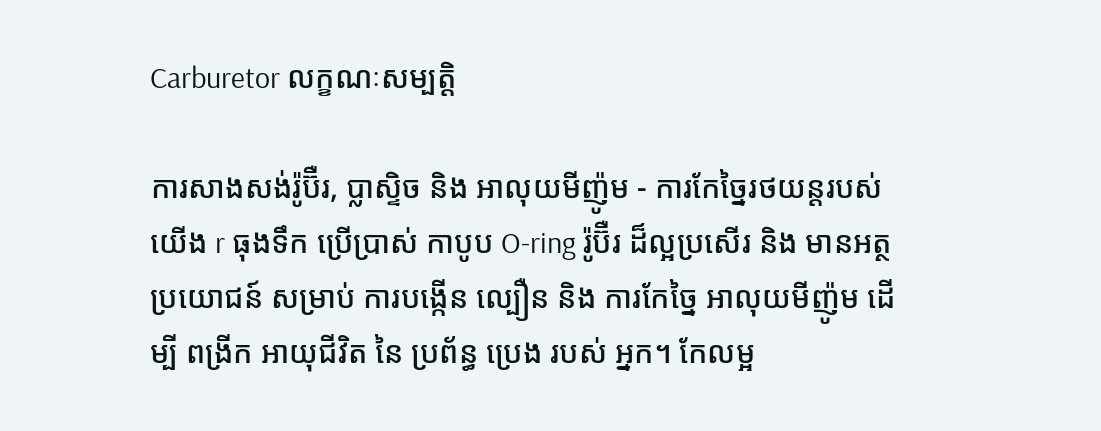Carburetor លក្ខណៈសម្បត្តិ

ការសាងសង់រ៉ូប៊ឺរ, ប្លាស្ទិច និង អាលុយមីញ៉ូម - ការកែច្នៃរថយន្តរបស់យើង r ធុងទឹក ប្រើប្រាស់ កាបូប O-ring រ៉ូប៊ឺរ ដ៏ល្អប្រសើរ និង មានអត្ថប្រយោជន៍ សម្រាប់ ការបង្កើន ល្បឿន និង ការកែច្នៃ អាលុយមីញ៉ូម ដើម្បី ពង្រីក អាយុជីវិត នៃ ប្រព័ន្ធ ប្រេង របស់ អ្នក។ កែលម្អ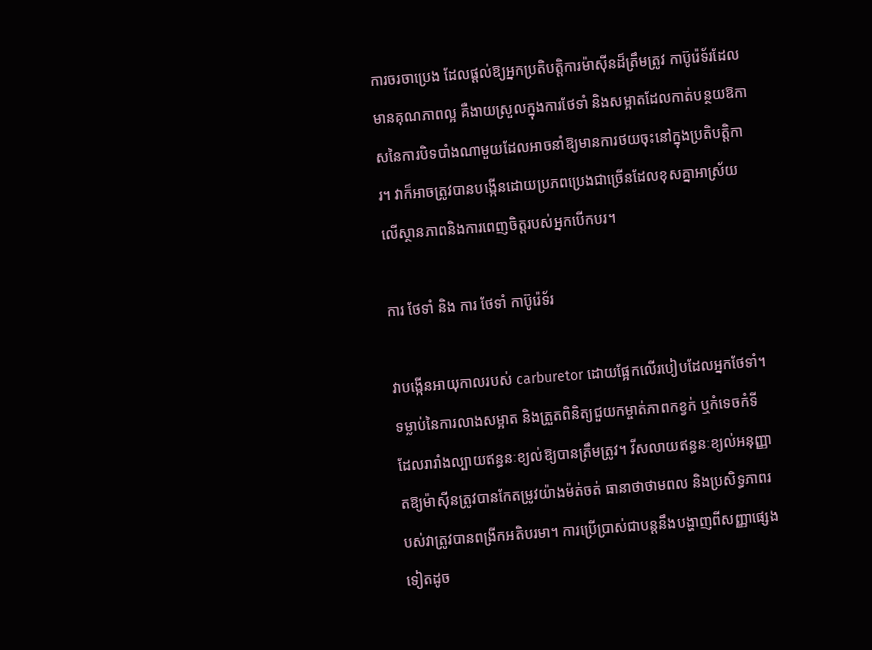ការចរចាប្រេង ដែលផ្តល់ឱ្យអ្នកប្រតិបត្តិការម៉ាស៊ីនដ៏ត្រឹមត្រូវ កាប៊ូរ៉េទ័រដែលមានគុណភាពល្អ គឺងាយស្រួលក្នុងការថែទាំ និងសម្អាតដែលកាត់បន្ថយឱកាសនៃការបិទបាំងណាមួយដែលអាចនាំឱ្យមានការថយចុះនៅក្នុងប្រតិបត្តិការ។ វាក៏អាចត្រូវបានបង្កើនដោយប្រភពប្រេងជាច្រើនដែលខុសគ្នាអាស្រ័យលើស្ថានភាពនិងការពេញចិត្តរបស់អ្នកបើកបរ។

ការ ថែទាំ និង ការ ថែទាំ កាប៊ូរ៉េទ័រ

វាបង្កើនអាយុកាលរបស់ carburetor ដោយផ្អែកលើរបៀបដែលអ្នកថែទាំ។ ទម្លាប់នៃការលាងសម្អាត និងត្រួតពិនិត្យជួយកម្ចាត់ភាពកខ្វក់ ឬកំទេចកំទីដែលរារាំងល្បាយឥន្ធនៈខ្យល់ឱ្យបានត្រឹមត្រូវ។ វីសលាយឥន្ធនៈខ្យល់អនុញ្ញាតឱ្យម៉ាស៊ីនត្រូវបានកែតម្រូវយ៉ាងម៉ត់ចត់ ធានាថាថាមពល និងប្រសិទ្ធភាពរបស់វាត្រូវបានពង្រីកអតិបរមា។ ការប្រើប្រាស់ជាបន្តនឹងបង្ហាញពីសញ្ញាផ្សេងទៀតដូច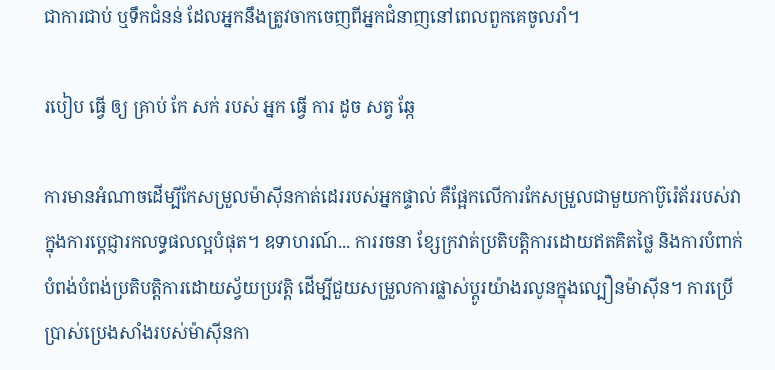ជាការជាប់ ឬទឹកជំនន់ ដែលអ្នកនឹងត្រូវចាកចេញពីអ្នកជំនាញនៅពេលពួកគេចូលរាំ។

របៀប ធ្វើ ឲ្យ គ្រាប់ កែ សក់ របស់ អ្នក ធ្វើ ការ ដូច សត្វ ឆ្កែ

ការមានអំណាចដើម្បីកែសម្រួលម៉ាស៊ីនកាត់ដេររបស់អ្នកផ្ទាល់ គឺផ្អែកលើការកែសម្រួលជាមួយកាប៊ូរ៉េត័ររបស់វា ក្នុងការប្ដេជ្ញារកលទ្ធផលល្អបំផុត។ ឧទាហរណ៍... ការរចនា ខ្សែក្រវាត់ប្រតិបត្តិការដោយឥតគិតថ្លៃ និងការបំពាក់បំពង់បំពង់ប្រតិបត្តិការដោយស្វ័យប្រវត្តិ ដើម្បីជួយសម្រួលការផ្លាស់ប្តូរយ៉ាងរលូនក្នុងល្បឿនម៉ាស៊ីន។ ការប្រើប្រាស់ប្រេងសាំងរបស់ម៉ាស៊ីនកា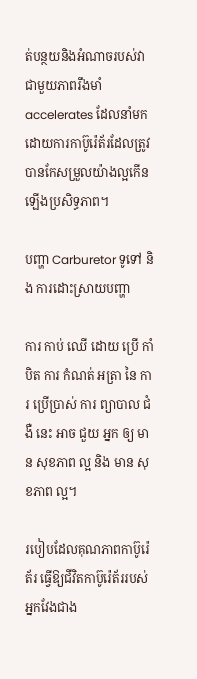ត់បន្ថយនិងអំណាចរបស់វាជាមួយភាពរឹងមាំ accelerates ដែលនាំមកដោយការកាប៊ូរ៉េត័រដែលត្រូវបានកែសម្រួលយ៉ាងល្អកើនឡើងប្រសិទ្ធភាព។

បញ្ហា Carburetor ទូទៅ និង ការដោះស្រាយបញ្ហា

ការ កាប់ ឈើ ដោយ ប្រើ កាំបិត ការ កំណត់ អត្រា នៃ ការ ប្រើប្រាស់ ការ ព្យាបាល ជំងឺ នេះ អាច ជួយ អ្នក ឲ្យ មាន សុខភាព ល្អ និង មាន សុខភាព ល្អ។

របៀបដែលគុណភាពកាប៊ូរ៉េត័រ ធ្វើឱ្យជីវិតកាប៊ូរ៉េត័ររបស់អ្នកវែងជាង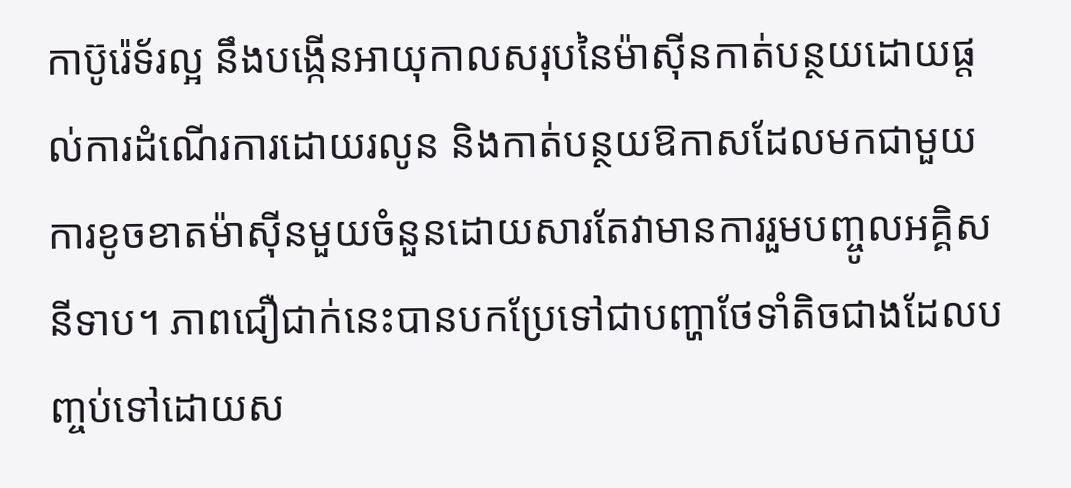កាប៊ូរ៉េទ័រល្អ នឹងបង្កើនអាយុកាលសរុបនៃម៉ាស៊ីនកាត់បន្ថយដោយផ្តល់ការដំណើរការដោយរលូន និងកាត់បន្ថយឱកាសដែលមកជាមួយការខូចខាតម៉ាស៊ីនមួយចំនួនដោយសារតែវាមានការរួមបញ្ចូលអគ្គិសនីទាប។ ភាពជឿជាក់នេះបានបកប្រែទៅជាបញ្ហាថែទាំតិចជាងដែលបញ្ចប់ទៅដោយស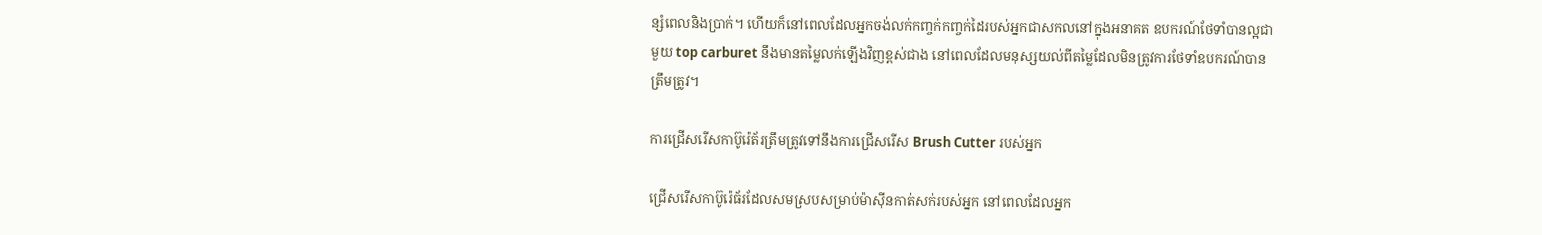ន្សំពេលនិងប្រាក់។ ហើយក៏នៅពេលដែលអ្នកចង់លក់កញ្ចក់កញ្ចក់ដៃរបស់អ្នកជាសកលនៅក្នុងអនាគត ឧបករណ៍ថែទាំបានល្អជាមួយ top carburet នឹងមានតម្លៃលក់ឡើងវិញខ្ពស់ជាង នៅពេលដែលមនុស្សយល់ពីតម្លៃដែលមិនត្រូវការថែទាំឧបករណ៍បានត្រឹមត្រូវ។

ការជ្រើសរើសកាប៊ូរ៉េត័រត្រឹមត្រូវទៅនឹងការជ្រើសរើស Brush Cutter របស់អ្នក

ជ្រើសរើសកាប៊ូរ៉េធ័រដែលសមស្របសម្រាប់ម៉ាស៊ីនកាត់សក់របស់អ្នក នៅពេលដែលអ្នក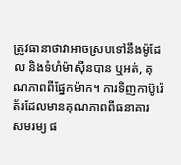ត្រូវធានាថាវាអាចស្របទៅនឹងម៉ូដែល និងទំហំម៉ាស៊ីនបាន ឬអត់, គុណភាពពីផ្នែកម៉ាក។ ការទិញកាប៊ូរ៉េត័រដែលមានគុណភាពពីធនាគារ សមរម្យ ផ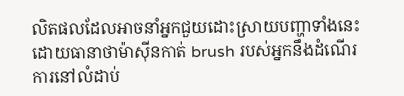លិតផលដែលអាចនាំអ្នកជួយដោះស្រាយបញ្ហាទាំងនេះ ដោយធានាថាម៉ាស៊ីនកាត់ brush របស់អ្នកនឹងដំណើរការនៅលំដាប់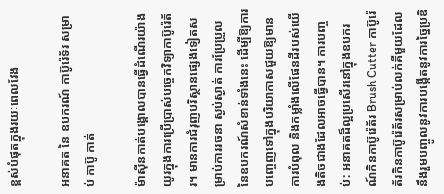ខ្ពស់បំផុតក្នុងរយៈពេលវែង

អនាគត នៃ ឧបករណ៍ កាប៊ូរ៉េទ័រ សម្រាប់ កាប៊ូ កាត់

ម៉ាស៊ីនកាត់បង្គោលបានធ្វើដំណើរយ៉ាងយូរក្នុងការប្រើប្រាស់បច្ចេកវិទ្យាកាប៊ូរ៉េត័រ។ មានការជំរុញបរិស្ថានផ្សេងទៀតសម្រាប់ការរចនា ស្ងប់ស្ងាត់ ការប្រែប្រួលនៃឧបករណ៍សំខាន់ទាំងនេះ ដើម្បីឱ្យការបញ្ចេញទៅក្នុងបរិយាកាសជួយឱ្យមានការបំពុល និងកម្លាំងលើផែនដីរបស់យើងតិចជាងដែលអាចធ្វើបាន។ ការបញ្ចប់: អនាគតដ៏ល្អប្រសើរនៅក្នុងឧបករណ៍កិនកាប៊ូរ៉េត័រ Brush Cutter កាប៊ូរ៉េត័រកិនកាប៊ូរ៉េត័រសម្រាប់លក់គឺមួយដែលនឹងរួមបញ្ចូលនូវការបង្កើតនូវការច្នៃប្រឌិ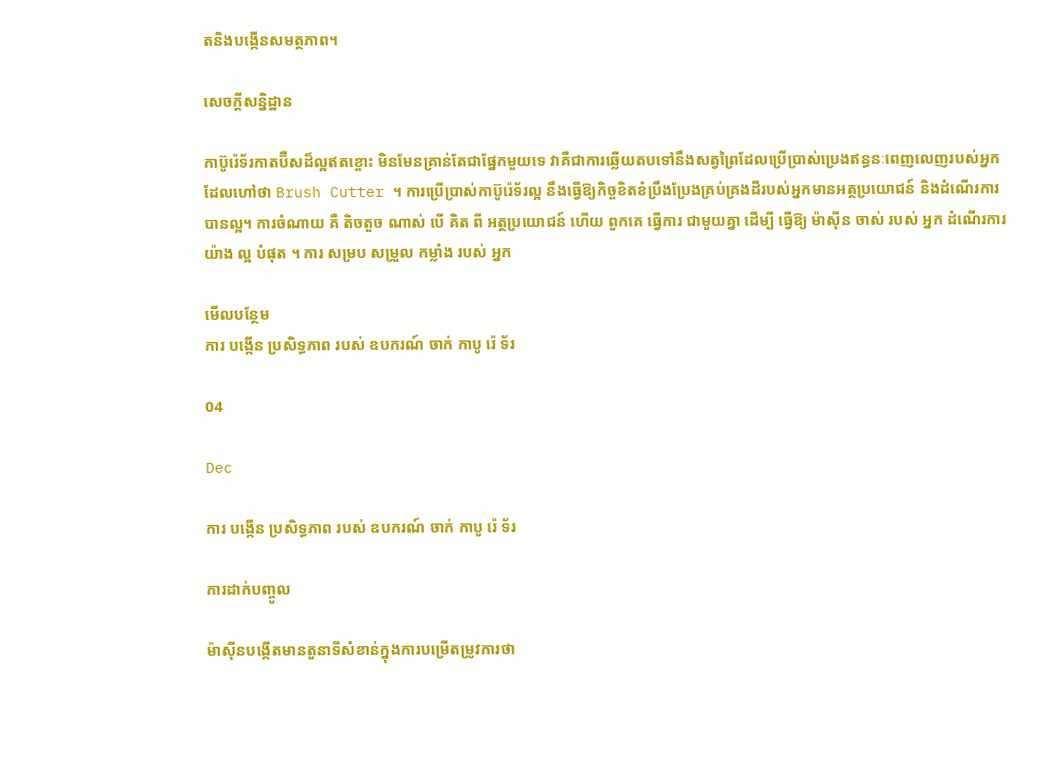តនិងបង្កើនសមត្ថភាព។

សេចក្តីសន្និដ្ឋាន

កាប៊ូរ៉េទ័រកាតប៊ឺសដ៏ល្អឥតខ្ចោះ មិនមែនគ្រាន់តែជាផ្នែកមួយទេ វាគឺជាការឆ្លើយតបទៅនឹងសត្វព្រៃដែលប្រើប្រាស់ប្រេងឥន្ធនៈពេញលេញរបស់អ្នក ដែលហៅថា Brush Cutter ។ ការប្រើប្រាស់កាប៊ូរ៉េទ័រល្អ នឹងធ្វើឱ្យកិច្ចខិតខំប្រឹងប្រែងគ្រប់គ្រងដីរបស់អ្នកមានអត្ថប្រយោជន៍ និងដំណើរការបានល្អ។ ការចំណាយ គឺ តិចតួច ណាស់ បើ គិត ពី អត្ថប្រយោជន៍ ហើយ ពួកគេ ធ្វើការ ជាមួយគ្នា ដើម្បី ធ្វើឱ្យ ម៉ាស៊ីន ចាស់ របស់ អ្នក ដំណើរការ យ៉ាង ល្អ បំផុត ។ ការ សម្រប សម្រួល កម្លាំង របស់ អ្នក

មើលបន្ថែម
ការ បង្កើន ប្រសិទ្ធភាព របស់ ឧបករណ៍ ចាក់ កាបូ រ៉េ ទ័រ

04

Dec

ការ បង្កើន ប្រសិទ្ធភាព របស់ ឧបករណ៍ ចាក់ កាបូ រ៉េ ទ័រ

ការដាក់បញ្ចូល

ម៉ាស៊ីនបង្កើតមានតួនាទីសំខាន់ក្នុងការបម្រើតម្រូវការថា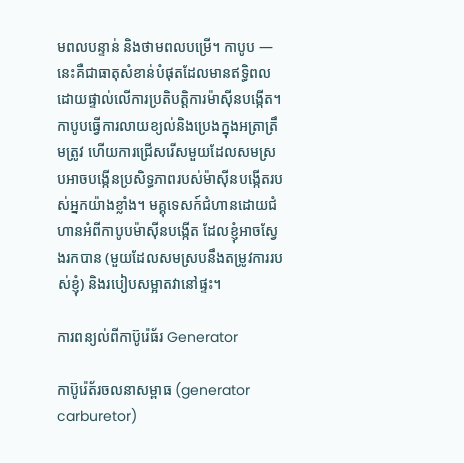មពលបន្ទាន់ និងថាមពលបម្រើ។ កាបូប — នេះគឺជាធាតុសំខាន់បំផុតដែលមានឥទ្ធិពលដោយផ្ទាល់លើការប្រតិបត្តិការម៉ាស៊ីនបង្កើត។ កាបូបធ្វើការលាយខ្យល់និងប្រេងក្នុងអត្រាត្រឹមត្រូវ ហើយការជ្រើសរើសមួយដែលសមស្របអាចបង្កើនប្រសិទ្ធភាពរបស់ម៉ាស៊ីនបង្កើតរបស់អ្នកយ៉ាងខ្លាំង។ មគ្គុទេសក៍ជំហានដោយជំហានអំពីកាបូបម៉ាស៊ីនបង្កើត ដែលខ្ញុំអាចស្វែងរកបាន (មួយដែលសមស្របនឹងតម្រូវការរបស់ខ្ញុំ) និងរបៀបសម្អាតវានៅផ្ទះ។

ការពន្យល់ពីកាប៊ូរ៉េធ័រ Generator

កាប៊ូរ៉េត័រចលនាសម្ពាធ (generator carburetor)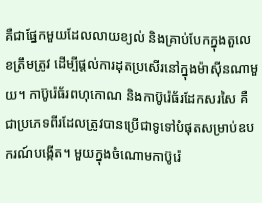គឺជាផ្នែកមួយដែលលាយខ្យល់ និងគ្រាប់បែកក្នុងតួលេខត្រឹមត្រូវ ដើម្បីផ្តល់ការដុតប្រសើរនៅក្នុងម៉ាស៊ីនណាមួយ។ កាប៊ូរ៉េធ័រពហុកោណ និងកាប៊ូរ៉េធ័រដែកសរសៃ គឺជាប្រភេទពីរដែលត្រូវបានប្រើជាទូទៅបំផុតសម្រាប់ឧបករណ៍បង្កើត។ មួយក្នុងចំណោមកាប៊ូរ៉េ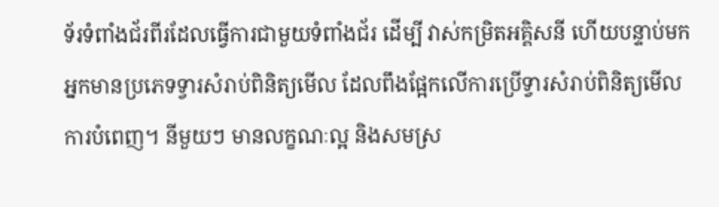ទ័រទំពាំងជ័រពីរដែលធ្វើការជាមួយទំពាំងជ័រ ដើម្បី វាស់កម្រិតអគ្គិសនី ហើយបន្ទាប់មកអ្នកមានប្រភេទទ្វារសំរាប់ពិនិត្យមើល ដែលពឹងផ្អែកលើការប្រើទ្វារសំរាប់ពិនិត្យមើលការបំពេញ។ នីមួយៗ មានលក្ខណៈល្អ និងសមស្រ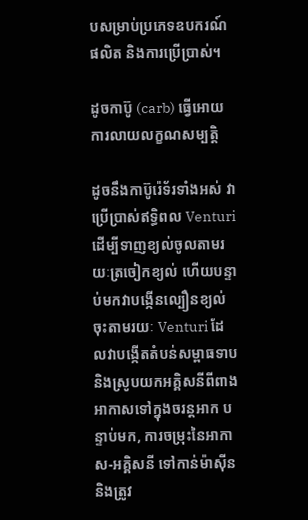បសម្រាប់ប្រភេទឧបករណ៍ផលិត និងការប្រើប្រាស់។

ដូចកាប៊ូ (carb) ធ្វើអោយការលាយលក្ខណសម្បត្តិ

ដូចនឹងកាប៊ូរ៉េទ័រទាំងអស់ វាប្រើប្រាស់ឥទ្ធិពល Venturi ដើម្បីទាញខ្យល់ចូលតាមរយៈត្រចៀកខ្យល់ ហើយបន្ទាប់មកវាបង្កើនល្បឿនខ្យល់ចុះតាមរយៈ Venturi ដែលវាបង្កើតតំបន់សម្ពាធទាប និងស្រូបយកអគ្គិសនីពីពាងអាកាសទៅក្នុងចរន្តអាក បន្ទាប់មក, ការចម្រុះនៃអាកាស-អគ្គិសនី ទៅកាន់ម៉ាស៊ីន និងត្រូវ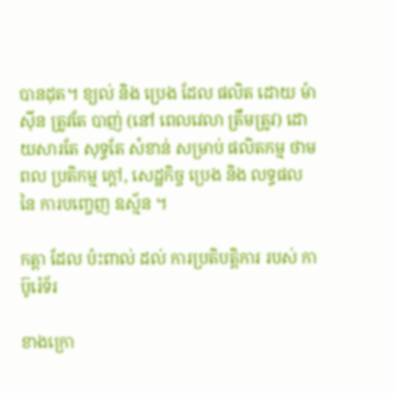បានដុត។ ខ្យល់ និង ប្រេង ដែល ផលិត ដោយ ម៉ាស៊ីន ត្រូវតែ បាញ់ (នៅ ពេលវេលា ត្រឹមត្រូវ) ដោយសារតែ សុទ្ធតែ សំខាន់ សម្រាប់ ផលិតកម្ម ថាមពល ប្រតិកម្ម ក្តៅ, សេដ្ឋកិច្ច ប្រេង និង លទ្ធផល នៃ ការបញ្ចេញ ឧស្ម័ន ។

កត្តា ដែល ប៉ះពាល់ ដល់ ការប្រតិបត្តិការ របស់ កាប៊ូរ៉េទ័រ

ខាងក្រោ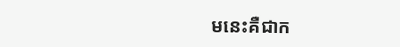មនេះគឺជាក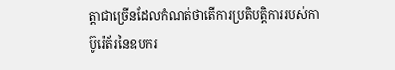ត្តាជាច្រើនដែលកំណត់ថាតើការប្រតិបត្តិការរបស់កាប៊ូរ៉េត័រនៃឧបករ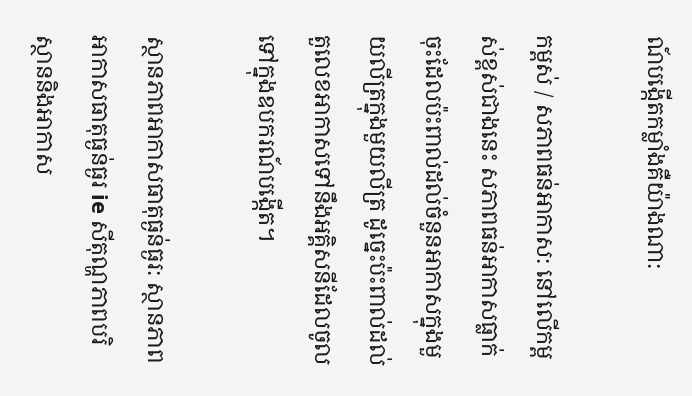ណ៍បង្កើតកម្លាំងគឺយ៉ាងណា:

កម្ពស់ / សភាពធន់អាកាស: នៅលើកម្ពស់ខ្ពស់ជាងនេះ សភាពធន់អាកាសធ្លាក់ចុះដែលប៉ះពាល់ដល់ចំនួនអាកាសក្នុងមួយលីត្រក្នុងមួយលីត្រ ដូច្នេះប៉ះពាល់ដល់តួលេខអាកាសទៅនឹងអគ្គិសនីដែលចូលទៅក្នុងឧបករណ៍បង្កើត។

ស្ថានភាពអាកាសធាតុធ្ងន់ធ្ងរ: ស្ថានភាពអាកាសធាតុធ្ងន់ធ្ងរ ie សីតុណ្ហភាពបរិស្ថាននិងអាកាស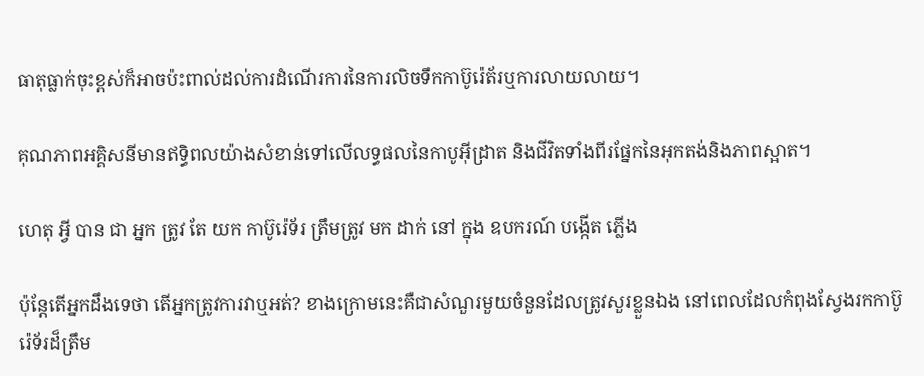ធាតុធ្លាក់ចុះខ្ពស់ក៏អាចប៉ះពាល់ដល់ការដំណើរការនៃការលិចទឹកកាប៊ូរ៉េត័រឬការលាយលាយ។

គុណភាពអគ្គិសនីមានឥទ្ធិពលយ៉ាងសំខាន់ទៅលើលទ្ធផលនៃកាបូអ៊ីដ្រាត និងជីវិតទាំងពីរផ្នែកនៃអុកតង់និងភាពស្អាត។

ហេតុ អ្វី បាន ជា អ្នក ត្រូវ តែ យក កាប៊ូរ៉េទ័រ ត្រឹមត្រូវ មក ដាក់ នៅ ក្នុង ឧបករណ៍ បង្កើត ភ្លើង

ប៉ុន្តែតើអ្នកដឹងទេថា តើអ្នកត្រូវការវាឬអត់? ខាងក្រោមនេះគឺជាសំណួរមួយចំនួនដែលត្រូវសួរខ្លួនឯង នៅពេលដែលកំពុងស្វែងរកកាប៊ូរ៉េទ័រដ៏ត្រឹម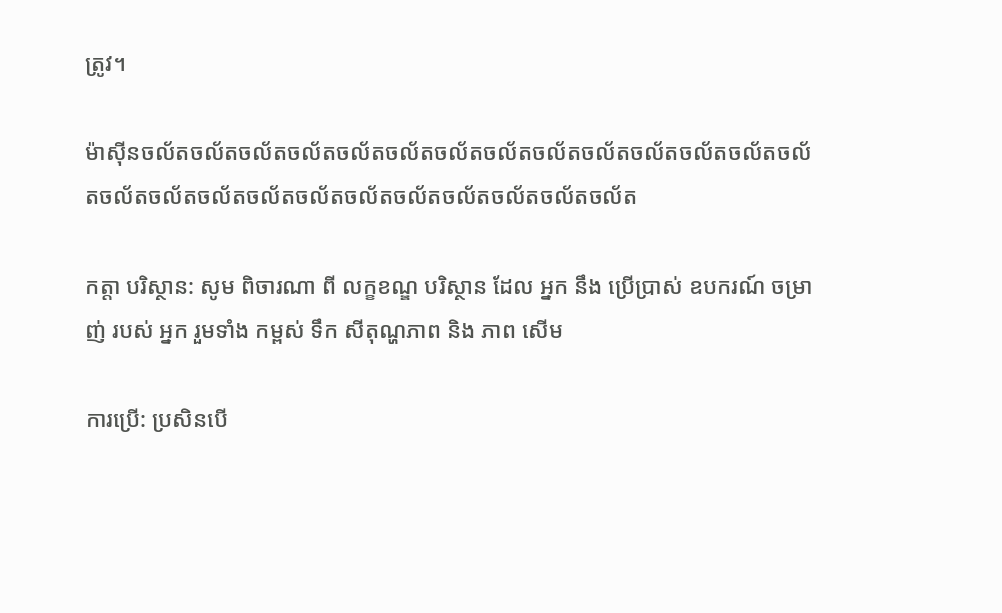ត្រូវ។

ម៉ាស៊ីនចល័តចល័តចល័តចល័តចល័តចល័តចល័តចល័តចល័តចល័តចល័តចល័តចល័តចល័តចល័តចល័តចល័តចល័តចល័តចល័តចល័តចល័តចល័តចល័តចល័ត

កត្តា បរិស្ថាន: សូម ពិចារណា ពី លក្ខខណ្ឌ បរិស្ថាន ដែល អ្នក នឹង ប្រើប្រាស់ ឧបករណ៍ ចម្រាញ់ របស់ អ្នក រួមទាំង កម្ពស់ ទឹក សីតុណ្ហភាព និង ភាព សើម

ការប្រើ: ប្រសិនបើ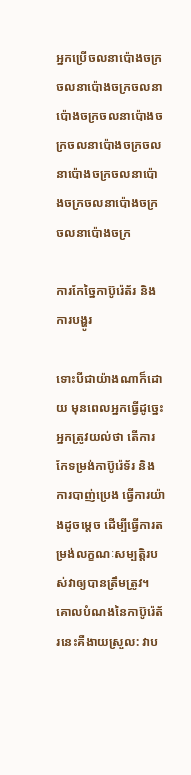អ្នកប្រើចលនាប៉ោងចក្រចលនាប៉ោងចក្រចលនាប៉ោងចក្រចលនាប៉ោងចក្រចលនាប៉ោងចក្រចលនាប៉ោងចក្រចលនាប៉ោងចក្រចលនាប៉ោងចក្រចលនាប៉ោងចក្រ

ការកែច្នៃកាប៊ូរ៉េត័រ និងការបង្ហូរ

ទោះបីជាយ៉ាងណាក៏ដោយ មុនពេលអ្នកធ្វើដូច្នេះ អ្នកត្រូវយល់ថា តើការកែទម្រង់កាប៊ូរ៉េទ័រ និងការបាញ់ប្រេង ធ្វើការយ៉ាងដូចម្តេច ដើម្បីធ្វើការតម្រង់លក្ខណៈសម្បត្តិរបស់វាឲ្យបានត្រឹមត្រូវ។ គោលបំណងនៃកាប៊ូរ៉េត័រនេះគឺងាយស្រួល: វាប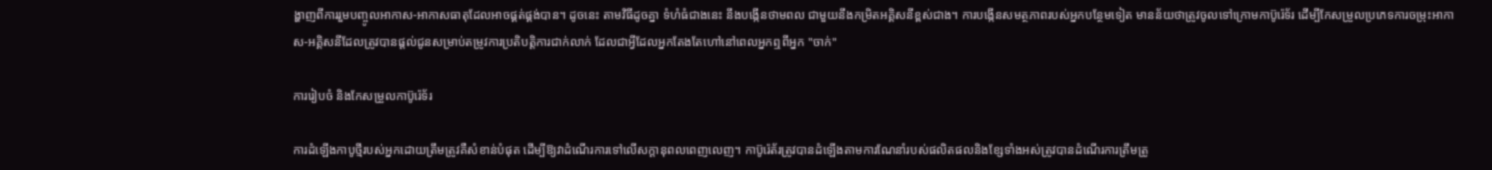ង្ហាញពីការរួមបញ្ចូលអាកាស-អាកាសធាតុដែលអាចផ្គត់ផ្គង់បាន។ ដូចនេះ តាមវិធីដូចគ្នា ទំហំធំជាងនេះ នឹងបង្កើនថាមពល ជាមួយនឹងកម្រិតអគ្គិសនីខ្ពស់ជាង។ ការបង្កើនសមត្ថភាពរបស់អ្នកបន្ថែមទៀត មានន័យថាត្រូវចូលទៅក្រោមកាប៊ូរ៉េទ័រ ដើម្បីកែសម្រួលប្រភេទការចម្រុះអាកាស-អគ្គិសនីដែលត្រូវបានផ្តល់ជូនសម្រាប់តម្រូវការប្រតិបត្តិការជាក់លាក់ ដែលជាអ្វីដែលអ្នកតែងតែហៅនៅពេលអ្នកឮពីអ្នក "ចាក់"

ការរៀបចំ និងកែសម្រួលកាប៊ូរ៉េទ័រ

ការដំឡើងកាបូថ្មីរបស់អ្នកដោយត្រឹមត្រូវគឺសំខាន់បំផុត ដើម្បីឱ្យវាដំណើរការទៅលើសក្តានុពលពេញលេញ។ កាប៊ូរ៉េត័រត្រូវបានដំឡើងតាមការណែនាំរបស់ផលិតផលនិងខ្សែទាំងអស់ត្រូវបានដំណើរការត្រឹមត្រូ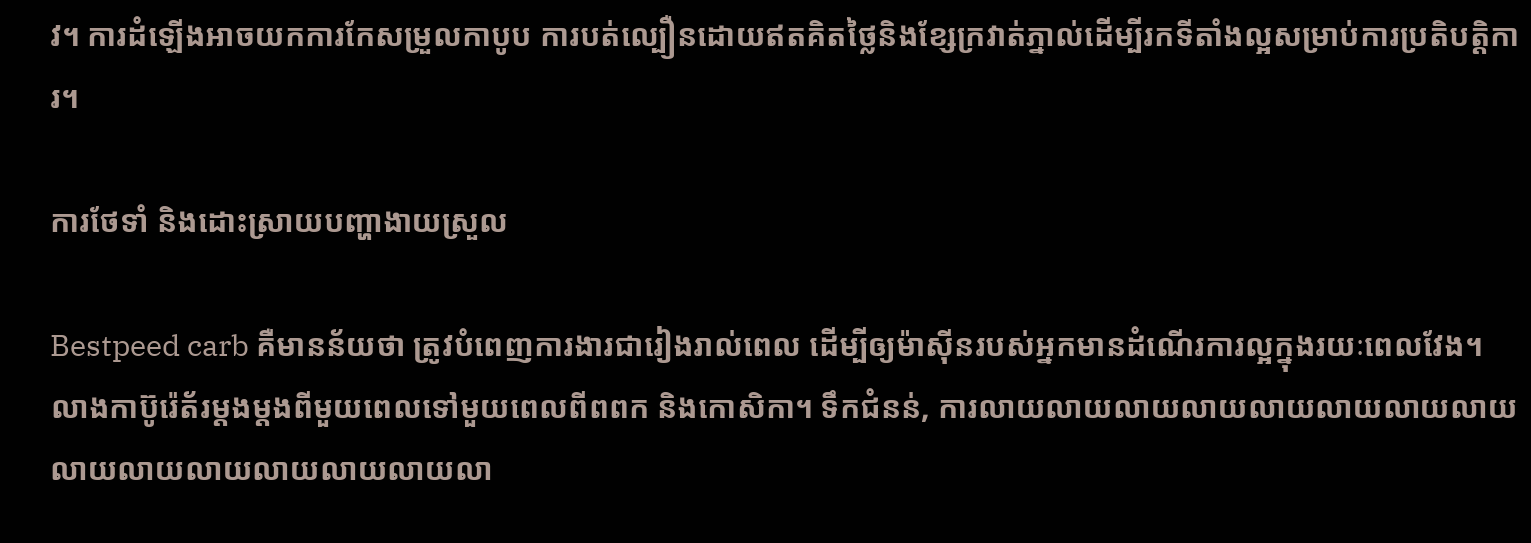វ។ ការដំឡើងអាចយកការកែសម្រួលកាបូប ការបត់ល្បឿនដោយឥតគិតថ្លៃនិងខ្សែក្រវាត់ភ្នាល់ដើម្បីរកទីតាំងល្អសម្រាប់ការប្រតិបត្តិការ។

ការថែទាំ និងដោះស្រាយបញ្ហាងាយស្រួល

Bestpeed carb គឺមានន័យថា ត្រូវបំពេញការងារជារៀងរាល់ពេល ដើម្បីឲ្យម៉ាស៊ីនរបស់អ្នកមានដំណើរការល្អក្នុងរយៈពេលវែង។ លាងកាប៊ូរ៉េត័រម្តងម្តងពីមួយពេលទៅមួយពេលពីពពក និងកោសិកា។ ទឹកជំនន់, ការលាយលាយលាយលាយលាយលាយលាយលាយលាយលាយលាយលាយលាយលាយលា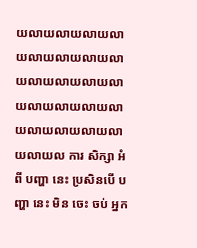យលាយលាយលាយលាយលាយលាយលាយលាយលាយលាយលាយលាយលាយលាយលាយលាយលាយលាយលាយលាយលាយល ការ សិក្សា អំពី បញ្ហា នេះ ប្រសិនបើ បញ្ហា នេះ មិន ចេះ ចប់ អ្នក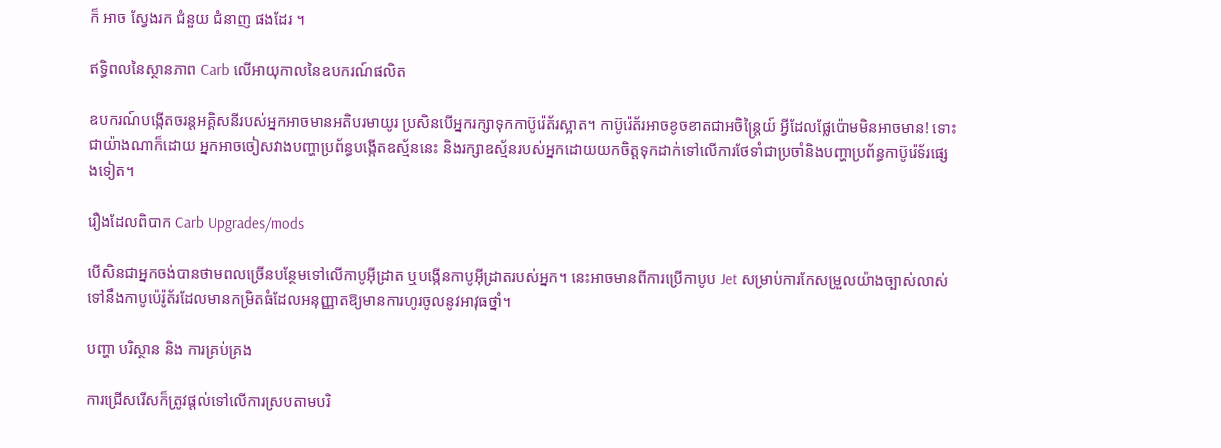ក៏ អាច ស្វែងរក ជំនួយ ជំនាញ ផងដែរ ។

ឥទ្ធិពលនៃស្ថានភាព Carb លើអាយុកាលនៃឧបករណ៍ផលិត

ឧបករណ៍បង្កើតចរន្តអគ្គិសនីរបស់អ្នកអាចមានអតិបរមាយូរ ប្រសិនបើអ្នករក្សាទុកកាប៊ូរ៉េត័រស្អាត។ កាប៊ូរ៉េត័រអាចខូចខាតជាអចិន្ត្រៃយ៍ អ្វីដែលផ្លែប៉ោមមិនអាចមាន! ទោះជាយ៉ាងណាក៏ដោយ អ្នកអាចចៀសវាងបញ្ហាប្រព័ន្ធបង្កើតឧស្ម័ននេះ និងរក្សាឧស្ម័នរបស់អ្នកដោយយកចិត្តទុកដាក់ទៅលើការថែទាំជាប្រចាំនិងបញ្ហាប្រព័ន្ធកាប៊ូរ៉េទ័រផ្សេងទៀត។

រឿងដែលពិបាក Carb Upgrades/mods

បើសិនជាអ្នកចង់បានថាមពលច្រើនបន្ថែមទៅលើកាបូអ៊ីដ្រាត ឬបង្កើនកាបូអ៊ីដ្រាតរបស់អ្នក។ នេះអាចមានពីការប្រើកាបូប Jet សម្រាប់ការកែសម្រួលយ៉ាងច្បាស់លាស់ទៅនឹងកាបូប៉េរ៉ូត័រដែលមានកម្រិតធំដែលអនុញ្ញាតឱ្យមានការហូរចូលនូវអាវុធថ្នាំ។

បញ្ហា បរិស្ថាន និង ការគ្រប់គ្រង

ការជ្រើសរើសក៏ត្រូវផ្តល់ទៅលើការស្របតាមបរិ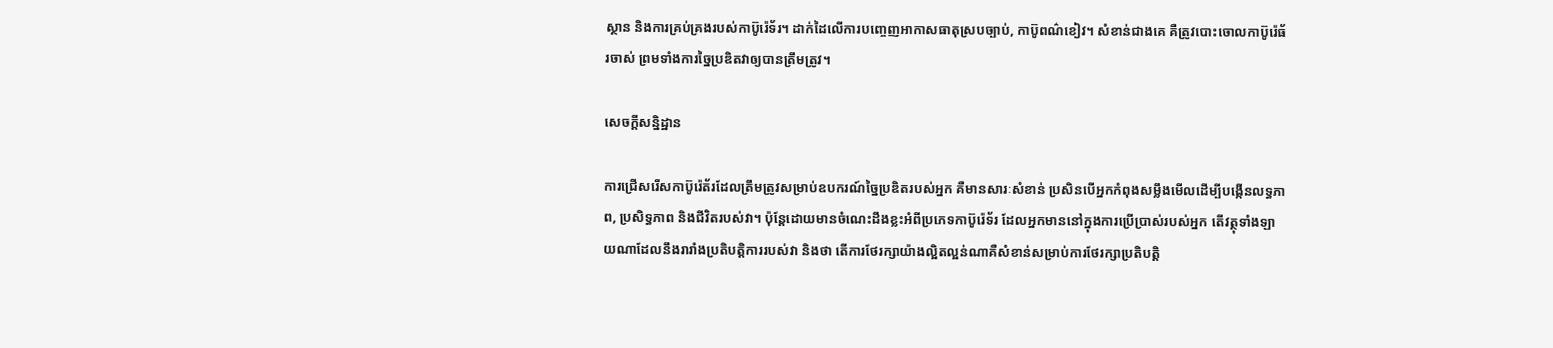ស្ថាន និងការគ្រប់គ្រងរបស់កាប៊ូរ៉េទ័រ។ ដាក់ដៃលើការបញ្ចេញអាកាសធាតុស្របច្បាប់, កាប៊ូពណ៌ខៀវ។ សំខាន់ជាងគេ គឺត្រូវបោះចោលកាប៊ូរ៉េធ័រចាស់ ព្រមទាំងការច្នៃប្រឌិតវាឲ្យបានត្រឹមត្រូវ។

សេចក្តីសន្និដ្ឋាន

ការជ្រើសរើសកាប៊ូរ៉េត័រដែលត្រឹមត្រូវសម្រាប់ឧបករណ៍ច្នៃប្រឌិតរបស់អ្នក គឺមានសារៈសំខាន់ ប្រសិនបើអ្នកកំពុងសម្លឹងមើលដើម្បីបង្កើនលទ្ធភាព, ប្រសិទ្ធភាព និងជីវិតរបស់វា។ ប៉ុន្តែដោយមានចំណេះដឹងខ្លះអំពីប្រភេទកាប៊ូរ៉េទ័រ ដែលអ្នកមាននៅក្នុងការប្រើប្រាស់របស់អ្នក តើវត្ថុទាំងឡាយណាដែលនឹងរារាំងប្រតិបត្តិការរបស់វា និងថា តើការថែរក្សាយ៉ាងល្អិតល្អន់ណាគឺសំខាន់សម្រាប់ការថែរក្សាប្រតិបត្តិ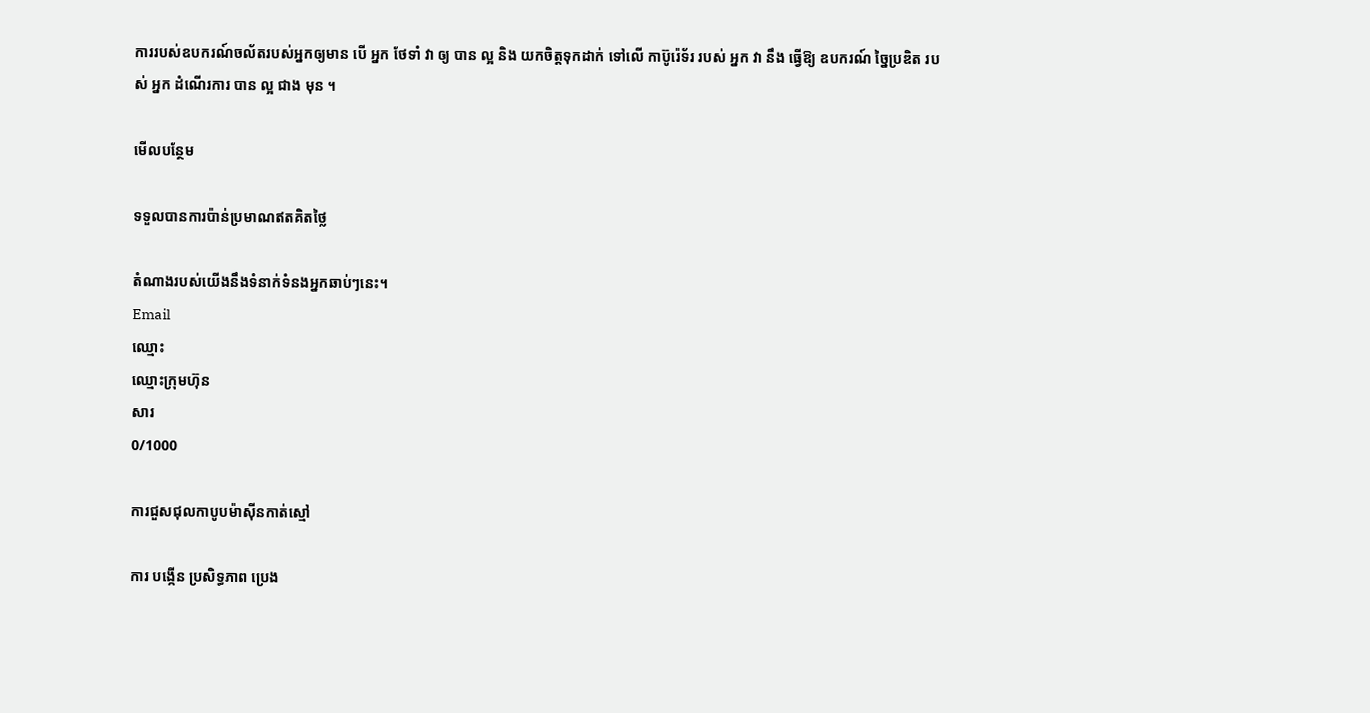ការរបស់ឧបករណ៍ចល័តរបស់អ្នកឲ្យមាន បើ អ្នក ថែទាំ វា ឲ្យ បាន ល្អ និង យកចិត្តទុកដាក់ ទៅលើ កាប៊ូរ៉េទ័រ របស់ អ្នក វា នឹង ធ្វើឱ្យ ឧបករណ៍ ច្នៃប្រឌិត របស់ អ្នក ដំណើរការ បាន ល្អ ជាង មុន ។

មើលបន្ថែម

ទទួលបានការប៉ាន់ប្រមាណឥតគិតថ្លៃ

តំណាងរបស់យើងនឹងទំនាក់ទំនងអ្នកឆាប់ៗនេះ។
Email
ឈ្មោះ
ឈ្មោះក្រុមហ៊ុន
សារ
0/1000

ការជួសជុលកាបូបម៉ាស៊ីនកាត់ស្មៅ

ការ បង្កើន ប្រសិទ្ធភាព ប្រេង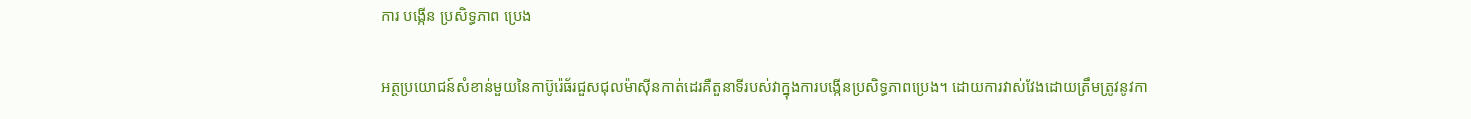ការ បង្កើន ប្រសិទ្ធភាព ប្រេង

អត្ថប្រយោជន៍សំខាន់មួយនៃកាប៊ូរ៉េធ័រជួសជុលម៉ាស៊ីនកាត់ដេរគឺតួនាទីរបស់វាក្នុងការបង្កើនប្រសិទ្ធភាពប្រេង។ ដោយការវាស់វែងដោយត្រឹមត្រូវនូវកា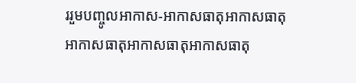ររួមបញ្ចូលអាកាស-អាកាសធាតុអាកាសធាតុអាកាសធាតុអាកាសធាតុអាកាសធាតុ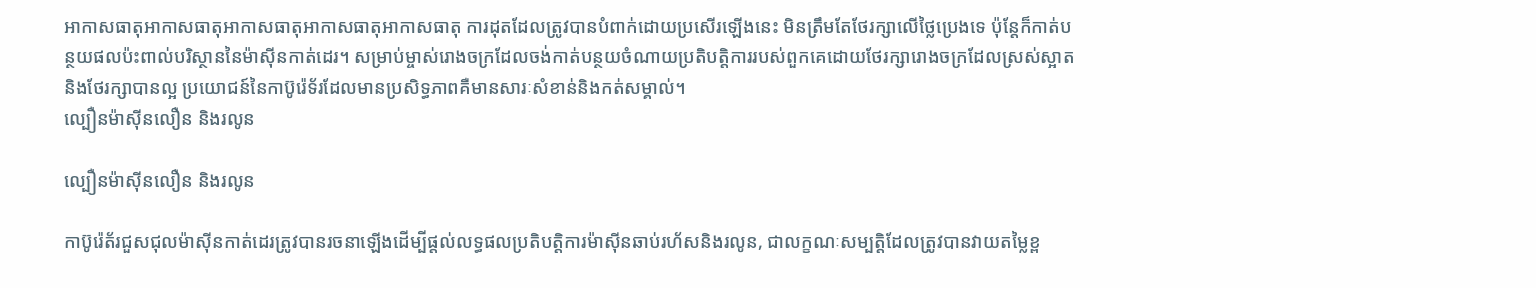អាកាសធាតុអាកាសធាតុអាកាសធាតុអាកាសធាតុអាកាសធាតុ ការដុតដែលត្រូវបានបំពាក់ដោយប្រសើរឡើងនេះ មិនត្រឹមតែថែរក្សាលើថ្លៃប្រេងទេ ប៉ុន្តែក៏កាត់បន្ថយផលប៉ះពាល់បរិស្ថាននៃម៉ាស៊ីនកាត់ដេរ។ សម្រាប់ម្ចាស់រោងចក្រដែលចង់កាត់បន្ថយចំណាយប្រតិបត្តិការរបស់ពួកគេដោយថែរក្សារោងចក្រដែលស្រស់ស្អាត និងថែរក្សាបានល្អ ប្រយោជន៍នៃកាប៊ូរ៉េទ័រដែលមានប្រសិទ្ធភាពគឺមានសារៈសំខាន់និងកត់សម្គាល់។
ល្បឿនម៉ាស៊ីនលឿន និងរលូន

ល្បឿនម៉ាស៊ីនលឿន និងរលូន

កាប៊ូរ៉េត័រជួសជុលម៉ាស៊ីនកាត់ដេរត្រូវបានរចនាឡើងដើម្បីផ្តល់លទ្ធផលប្រតិបត្តិការម៉ាស៊ីនឆាប់រហ័សនិងរលូន, ជាលក្ខណៈសម្បត្តិដែលត្រូវបានវាយតម្លៃខ្ព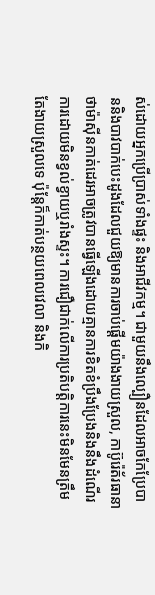ស់ដោយអ្នកប្រើប្រាស់ទាំងផ្ទះ និងអាជីវកម្ម។ ជាមួយនឹងល្បឿនដែលអាចកែប្រែបាននិងបាវបាក់បេះដូងដែលជួយឱ្យមានការចាប់ផ្តើមយ៉ាងងាយស្រួល, កាប៊ូរ៉េត័រធានាថាម៉ាស៊ីនកាត់ដេរអាចត្រូវបានធ្វើឡើងដោយគ្មានការខិតខំប្រឹងប្រែងនិងនឹងដំណើរការដោយមិនខ្វល់ខ្វាយឬរាំងស្ទះ។ ការជឿជាក់លើការប្រតិបត្តិការនេះមិនមែនត្រឹមតែងាយស្រួលទេ ប៉ុន្តែក៏កាត់បន្ថយពេលវេលា និងកិ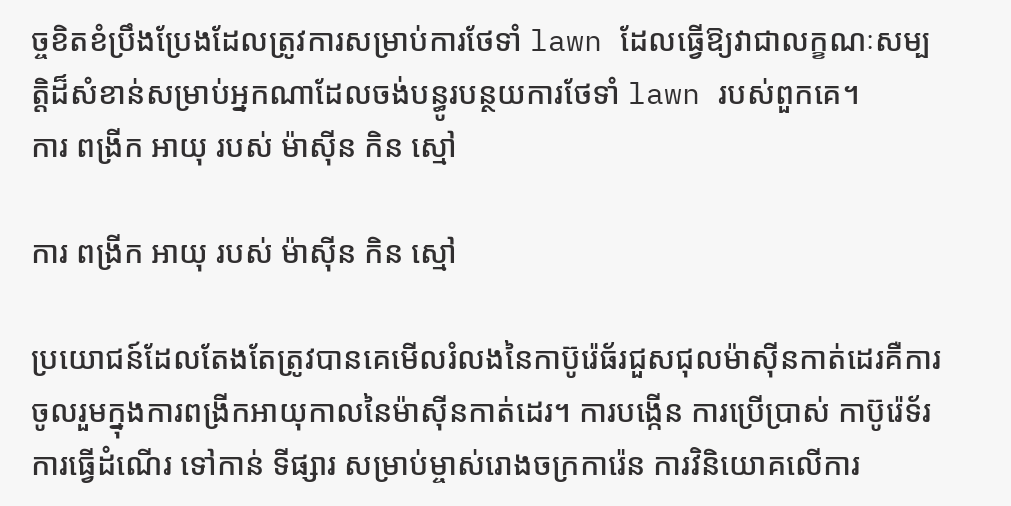ច្ចខិតខំប្រឹងប្រែងដែលត្រូវការសម្រាប់ការថែទាំ lawn ដែលធ្វើឱ្យវាជាលក្ខណៈសម្បត្តិដ៏សំខាន់សម្រាប់អ្នកណាដែលចង់បន្ធូរបន្ថយការថែទាំ lawn របស់ពួកគេ។
ការ ពង្រីក អាយុ របស់ ម៉ាស៊ីន កិន ស្មៅ

ការ ពង្រីក អាយុ របស់ ម៉ាស៊ីន កិន ស្មៅ

ប្រយោជន៍ដែលតែងតែត្រូវបានគេមើលរំលងនៃកាប៊ូរ៉េធ័រជួសជុលម៉ាស៊ីនកាត់ដេរគឺការចូលរួមក្នុងការពង្រីកអាយុកាលនៃម៉ាស៊ីនកាត់ដេរ។ ការបង្កើន ការប្រើប្រាស់ កាប៊ូរ៉េទ័រ ការធ្វើដំណើរ ទៅកាន់ ទីផ្សារ សម្រាប់ម្ចាស់រោងចក្រការ៉េន ការវិនិយោគលើការ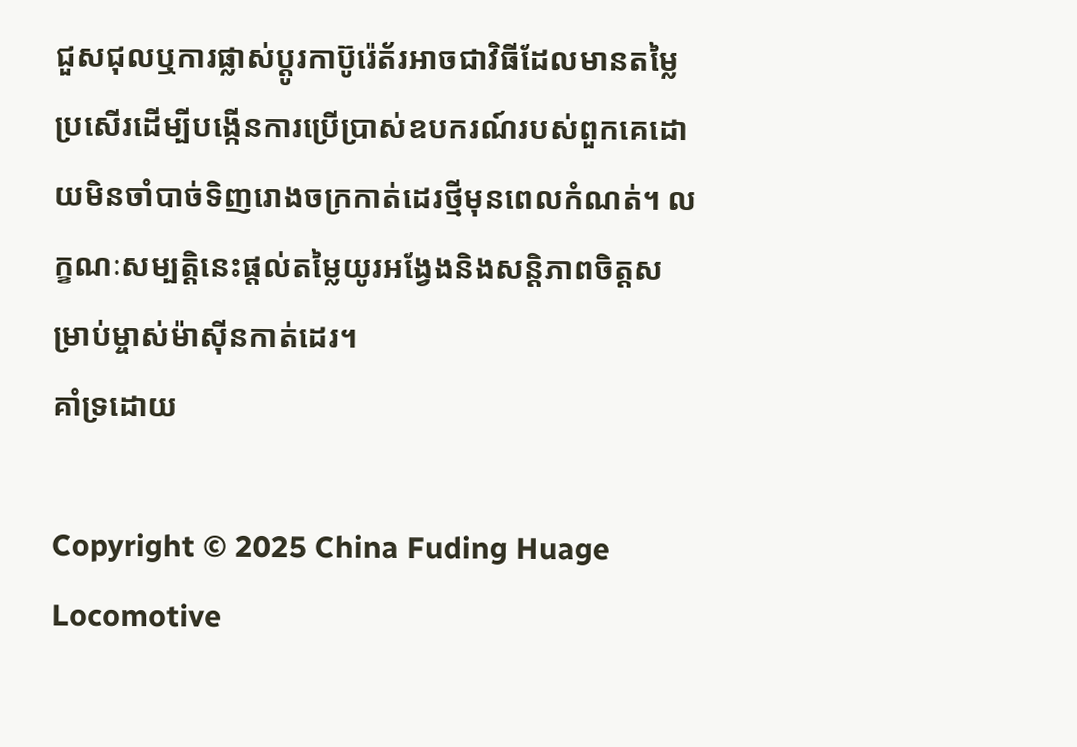ជួសជុលឬការផ្លាស់ប្តូរកាប៊ូរ៉េត័រអាចជាវិធីដែលមានតម្លៃប្រសើរដើម្បីបង្កើនការប្រើប្រាស់ឧបករណ៍របស់ពួកគេដោយមិនចាំបាច់ទិញរោងចក្រកាត់ដេរថ្មីមុនពេលកំណត់។ លក្ខណៈសម្បត្តិនេះផ្តល់តម្លៃយូរអង្វែងនិងសន្តិភាពចិត្តសម្រាប់ម្ចាស់ម៉ាស៊ីនកាត់ដេរ។
គាំទ្រដោយ

Copyright © 2025 China Fuding Huage Locomotive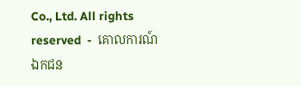Co., Ltd. All rights reserved  -  គោលការណ៍ឯកជន